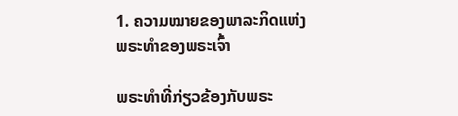1. ຄວາມໝາຍຂອງພາລະກິດແຫ່ງພຣະທຳຂອງພຣະເຈົ້າ

ພຣະທຳທີ່ກ່ຽວຂ້ອງກັບພຣະ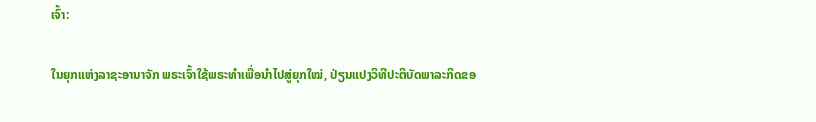ເຈົ້າ:

ໃນຍຸກແຫ່ງລາຊະອານາຈັກ ພຣະເຈົ້າໃຊ້ພຣະທໍາເພື່ອນໍາໄປສູ່ຍຸກໃໝ່, ປ່ຽນແປງວິທີປະຕິບັດພາລະກິດຂອ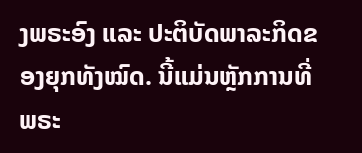ງພຣະອົງ ແລະ ປະຕິບັດພາລະກິດຂອງຍຸກທັງໝົດ. ນີ້ແມ່ນຫຼັກການທີ່ພຣະ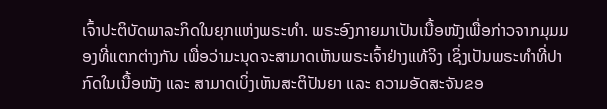ເຈົ້າປະຕິບັດພາລະກິດໃນຍຸກແຫ່ງພຣະທໍາ. ພຣະອົງກາຍມາເປັນເນື້ອໜັງເພື່ອກ່າວຈາກມຸມມອງທີ່ແຕກຕ່າງກັນ ເພື່ອວ່າມະນຸດຈະສາມາດເຫັນພຣະເຈົ້າຢ່າງແທ້ຈິງ ເຊິ່ງເປັນພຣະທໍາທີ່ປາກົດໃນເນື້ອໜັງ ແລະ ສາມາດເບິ່ງເຫັນສະຕິປັນຍາ ແລະ ຄວາມອັດສະຈັນຂອ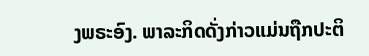ງພຣະອົງ. ພາລະກິດດັ່ງກ່າວແມ່ນຖືກປະຕິ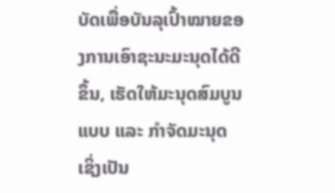ບັດເພື່ອບັນລຸເປົ້າໝາຍຂອງການເອົາຊະນະມະນຸດໄດ້ດີຂຶ້ນ, ເຮັດໃຫ້ມະນຸດສົມບູນແບບ ແລະ ກໍາຈັດມະນຸດ ເຊິ່ງເປັນ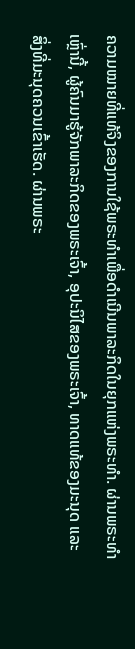ຄວາມໝາຍທີ່ແທ້ຈິງຂອງການໃຊ້ພຣະທໍາເພື່ອດໍາເນີນພາລະກິດໃນຍຸກແຫ່ງພຣະທໍາ. ຜ່ານພຣະທໍາເຫຼົ່ານີ້, ຜູ້ຄົນມາຮູ້ຈັກພາລະກິດຂອງພຣະເຈົ້າ, ອຸປະນິໄສຂອງພຣະເຈົ້າ, ທາດແທ້ຂອງມະນຸດ ແລະ ສິ່ງທີ່ມະນຸດຄວນເຂົ້າເຮັດ. ຜ່ານພຣະ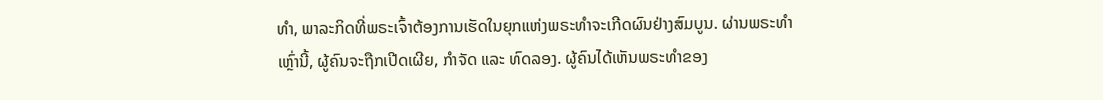ທໍາ, ພາລະກິດທີ່ພຣະເຈົ້າຕ້ອງການເຮັດໃນຍຸກແຫ່ງພຣະທໍາຈະເກີດຜົນຢ່າງສົມບູນ. ຜ່ານພຣະທໍາເຫຼົ່ານີ້, ຜູ້ຄົນຈະຖືກເປີດເຜີຍ, ກໍາຈັດ ແລະ ທົດລອງ. ຜູ້ຄົນໄດ້ເຫັນພຣະທໍາຂອງ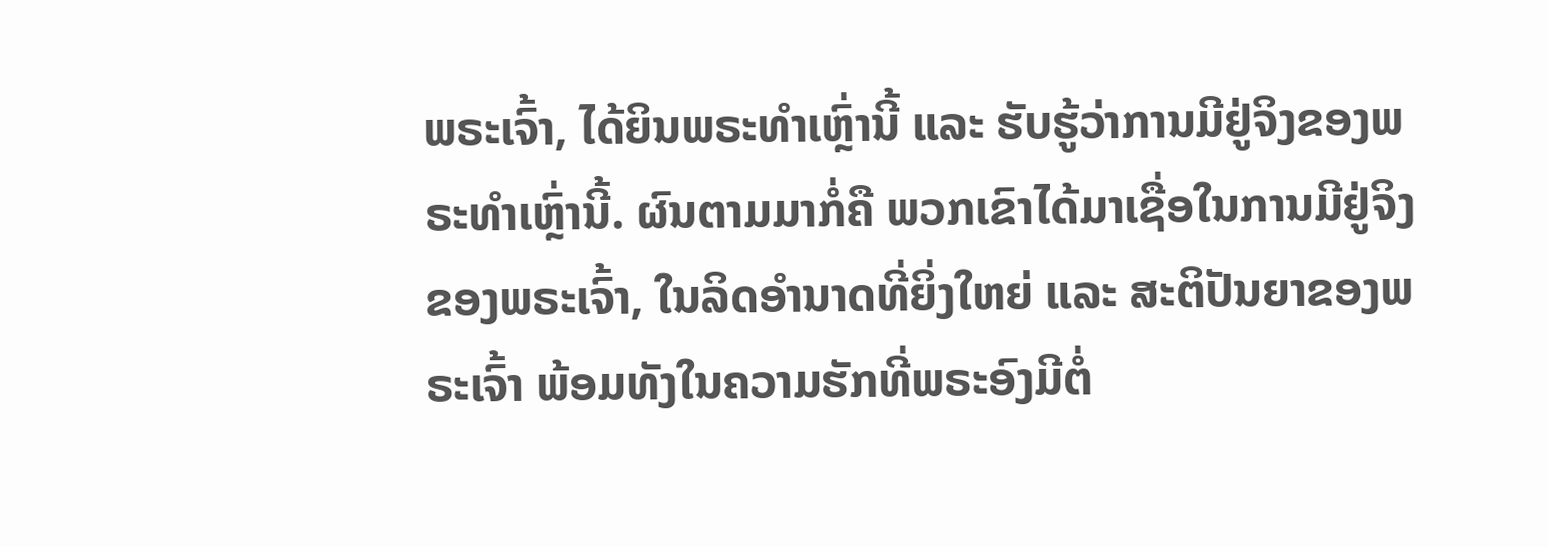ພຣະເຈົ້າ, ໄດ້ຍິນພຣະທໍາເຫຼົ່ານີ້ ແລະ ຮັບຮູ້ວ່າການມີຢູ່ຈິງຂອງພຣະທໍາເຫຼົ່ານີ້. ຜົນຕາມມາກໍ່ຄື ພວກເຂົາໄດ້ມາເຊື່ອໃນການມີຢູ່ຈິງຂອງພຣະເຈົ້າ, ໃນລິດອໍານາດທີ່ຍິ່ງໃຫຍ່ ແລະ ສະຕິປັນຍາຂອງພຣະເຈົ້າ ພ້ອມທັງໃນຄວາມຮັກທີ່ພຣະອົງມີຕໍ່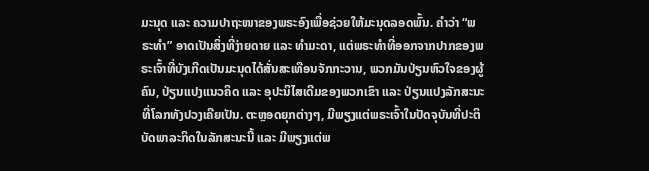ມະນຸດ ແລະ ຄວາມປາຖະໜາຂອງພຣະອົງເພື່ອຊ່ວຍໃຫ້ມະນຸດລອດພົ້ນ. ຄໍາວ່າ “ພຣະທໍາ” ອາດເປັນສິ່ງທີ່ງ່າຍດາຍ ແລະ ທໍາມະດາ, ແຕ່ພຣະທໍາທີ່ອອກຈາກປາກຂອງພຣະເຈົ້າທີ່ບັງເກີດເປັນມະນຸດໄດ້ສັ່ນສະເທືອນຈັກກະວານ, ພວກມັນປ່ຽນຫົວໃຈຂອງຜູ້ຄົນ, ປ່ຽນແປງແນວຄິດ ແລະ ອຸປະນິໄສເດີມຂອງພວກເຂົາ ແລະ ປ່ຽນແປງລັກສະນະທີ່ໂລກທັງປວງເຄີຍເປັນ. ຕະຫຼອດຍຸກຕ່າງໆ, ມີພຽງແຕ່ພຣະເຈົ້າໃນປັດຈຸບັນທີ່ປະຕິບັດພາລະກິດໃນລັກສະນະນີ້ ແລະ ມີພຽງແຕ່ພ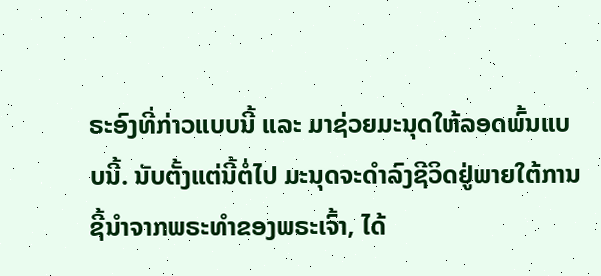ຣະອົງທີ່ກ່າວແບບນີ້ ແລະ ມາຊ່ວຍມະນຸດໃຫ້ລອດພົ້ນແບບນີ້. ນັບຕັ້ງແຕ່ນີ້ຕໍ່ໄປ ມະນຸດຈະດໍາລົງຊີວິດຢູ່ພາຍໃຕ້ການຊີ້ນໍາຈາກພຣະທໍາຂອງພຣະເຈົ້າ, ໄດ້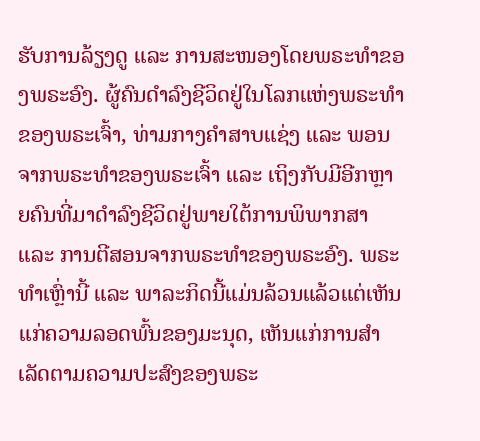ຮັບການລ້ຽງດູ ແລະ ການສະໜອງໂດຍພຣະທຳຂອງພຣະອົງ. ຜູ້ຄົນດຳລົງຊີວິດຢູ່ໃນໂລກແຫ່ງພຣະທຳຂອງພຣະເຈົ້າ, ທ່າມກາງຄໍາສາບແຊ່ງ ແລະ ພອນຈາກພຣະທໍາຂອງພຣະເຈົ້າ ແລະ ເຖິງກັບມີອີກຫຼາຍຄົນທີ່ມາດໍາລົງຊີວິດຢູ່ພາຍໃຕ້ການພິພາກສາ ແລະ ການຕີສອນຈາກພຣະທໍາຂອງພຣະອົງ. ພຣະທໍາເຫຼົ່ານີ້ ແລະ ພາລະກິດນີ້ແມ່ນລ້ວນແລ້ວແຕ່ເຫັນແກ່ຄວາມລອດພົ້ນຂອງມະນຸດ, ເຫັນແກ່ການສຳເລັດຕາມຄວາມປະສົງຂອງພຣະ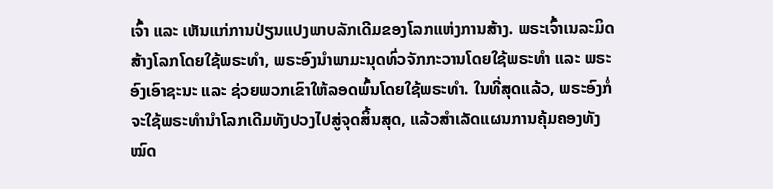ເຈົ້າ ແລະ ເຫັນແກ່ການປ່ຽນແປງພາບລັກເດີມຂອງໂລກແຫ່ງການສ້າງ. ພຣະເຈົ້າເນລະມິດສ້າງໂລກໂດຍໃຊ້ພຣະທໍາ, ພຣະອົງນໍາພາມະນຸດທົ່ວຈັກກະວານໂດຍໃຊ້ພຣະທໍາ ແລະ ພຣະອົງເອົາຊະນະ ແລະ ຊ່ວຍພວກເຂົາໃຫ້ລອດພົ້ນໂດຍໃຊ້ພຣະທໍາ. ໃນທີ່ສຸດແລ້ວ, ພຣະອົງກໍ່ຈະໃຊ້ພຣະທໍານໍາໂລກເດີມທັງປວງໄປສູ່ຈຸດສິ້ນສຸດ, ແລ້ວສຳເລັດແຜນການຄຸ້ມຄອງທັງໝົດ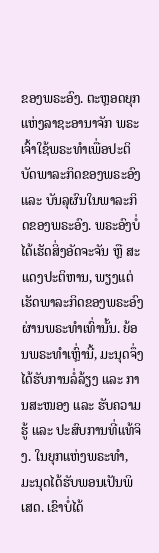ຂອງພຣະອົງ. ຕະຫຼອດຍຸກແຫ່ງລາຊະອານາຈັກ ພຣະເຈົ້າໃຊ້ພຣະທໍາເພື່ອປະຕິບັດພາລະກິດຂອງພຣະອົງ ແລະ ບັນລຸຜົນໃນພາລະກິດຂອງພຣະອົງ. ພຣະອົງບໍ່ໄດ້ເຮັດສິ່ງອັດຈະຈັນ ຫຼື ສະແດງປະຕິຫານ, ພຽງແຕ່ເຮັດພາລະກິດຂອງພຣະອົງຜ່ານພຣະທໍາເທົ່ານັ້ນ. ຍ້ອນພຣະທໍາເຫຼົ່ານີ້, ມະນຸດຈຶ່ງໄດ້ຮັບການລໍ່ລ້ຽງ ແລະ ການສະໜອງ ແລະ ຮັບຄວາມຮູ້ ແລະ ປະສົບການທີ່ແທ້ຈິງ. ໃນຍຸກແຫ່ງພຣະທຳ, ມະນຸດໄດ້ຮັບພອນເປັນພິເສດ. ເຂົາບໍ່ໄດ້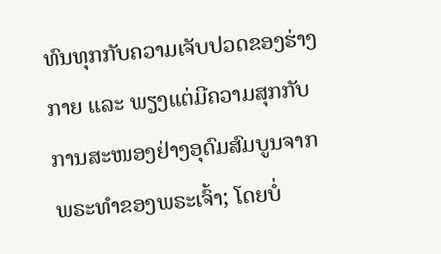ທົນທຸກກັບຄວາມເຈັບປວດຂອງຮ່າງກາຍ ແລະ ພຽງແຕ່ມີຄວາມສຸກກັບການສະໜອງຢ່າງອຸດົມສົມບູນຈາກພຣະທໍາຂອງພຣະເຈົ້າ; ໂດຍບໍ່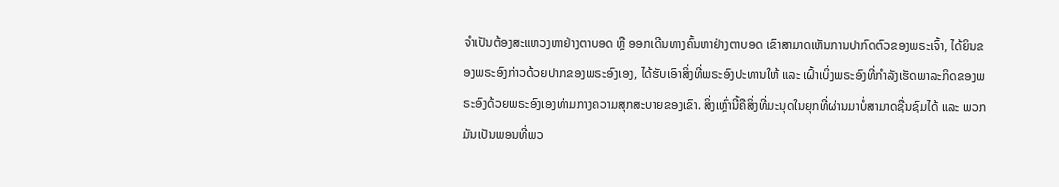ຈໍາເປັນຕ້ອງສະແຫວງຫາຢ່າງຕາບອດ ຫຼື ອອກເດີນທາງຄົ້ນຫາຢ່າງຕາບອດ ເຂົາສາມາດເຫັນການປາກົດຕົວຂອງພຣະເຈົ້າ, ໄດ້ຍິນຂອງພຣະອົງກ່າວດ້ວຍປາກຂອງພຣະອົງເອງ, ໄດ້ຮັບເອົາສິ່ງທີ່ພຣະອົງປະທານໃຫ້ ແລະ ເຝົ້າເບິ່ງພຣະອົງທີ່ກຳລັງເຮັດພາລະກິດຂອງພຣະອົງດ້ວຍພຣະອົງເອງທ່າມກາງຄວາມສຸກສະບາຍຂອງເຂົາ. ສິ່ງເຫຼົ່ານີ້ຄືສິ່ງທີ່ມະນຸດໃນຍຸກທີ່ຜ່ານມາບໍ່ສາມາດຊື່ນຊົມໄດ້ ແລະ ພວກມັນເປັນພອນທີ່ພວ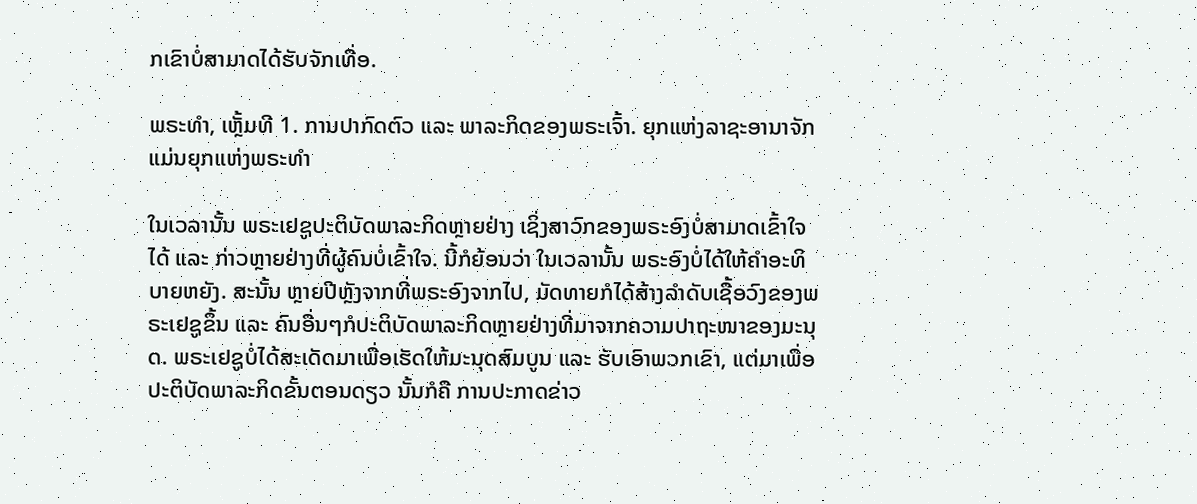ກເຂົາບໍ່ສາມາດໄດ້ຮັບຈັກເທື່ອ.

ພຣະທຳ, ເຫຼັ້ມທີ 1. ການປາກົດຕົວ ແລະ ພາລະກິດຂອງພຣະເຈົ້າ. ຍຸກແຫ່ງລາຊະອານາຈັກແມ່ນຍຸກແຫ່ງພຣະທໍາ

ໃນເວລານັ້ນ ພຣະເຢຊູປະຕິບັດພາລະກິດຫຼາຍຢ່າງ ເຊິ່ງສາວົກຂອງພຣະອົງບໍ່ສາມາດເຂົ້າໃຈໄດ້ ແລະ ກ່າວຫຼາຍຢ່າງທີ່ຜູ້ຄົນບໍ່ເຂົ້າໃຈ. ນີ້ກໍຍ້ອນວ່າ ໃນເວລານັ້ນ ພຣະອົງບໍ່ໄດ້ໃຫ້ຄຳອະທິບາຍຫຍັງ. ສະນັ້ນ ຫຼາຍປີຫຼັງຈາກທີ່ພຣະອົງຈາກໄປ, ມັດທາຍກໍໄດ້ສ້າງລຳດັບເຊື້ອວົງຂອງພຣະເຢຊູຂຶ້ນ ແລະ ຄົນອື່ນໆກໍປະຕິບັດພາລະກິດຫຼາຍຢ່າງທີ່ມາຈາກຄວາມປາຖະໜາຂອງມະນຸດ. ພຣະເຢຊູບໍ່ໄດ້ສະເດັດມາເພື່ອເຮັດໃຫ້ມະນຸດສົມບູນ ແລະ ຮັບເອົາພວກເຂົາ, ແຕ່ມາເພື່ອປະຕິບັດພາລະກິດຂັ້ນຕອນດຽວ ນັ້ນກໍຄື ການປະກາດຂ່າວ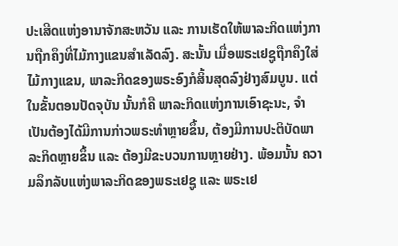ປະເສີດແຫ່ງອານາຈັກສະຫວັນ ແລະ ການເຮັດໃຫ້ພາລະກິດແຫ່ງການຖືກຄຶງທີ່ໄມ້ກາງແຂນສຳເລັດລົງ. ສະນັ້ນ ເມື່ອພຣະເຢຊູຖືກຄຶງໃສ່ໄມ້ກາງແຂນ, ພາລະກິດຂອງພຣະອົງກໍສິ້ນສຸດລົງຢ່າງສົມບູນ. ແຕ່ໃນຂັ້ນຕອນປັດຈຸບັນ ນັ້ນກໍຄື ພາລະກິດແຫ່ງການເອົາຊະນະ, ຈຳເປັນຕ້ອງໄດ້ມີການກ່າວພຣະທຳຫຼາຍຂຶ້ນ, ຕ້ອງມີການປະຕິບັດພາລະກິດຫຼາຍຂຶ້ນ ແລະ ຕ້ອງມີຂະບວນການຫຼາຍຢ່າງ. ພ້ອມນັ້ນ ຄວາມລຶກລັບແຫ່ງພາລະກິດຂອງພຣະເຢຊູ ແລະ ພຣະເຢ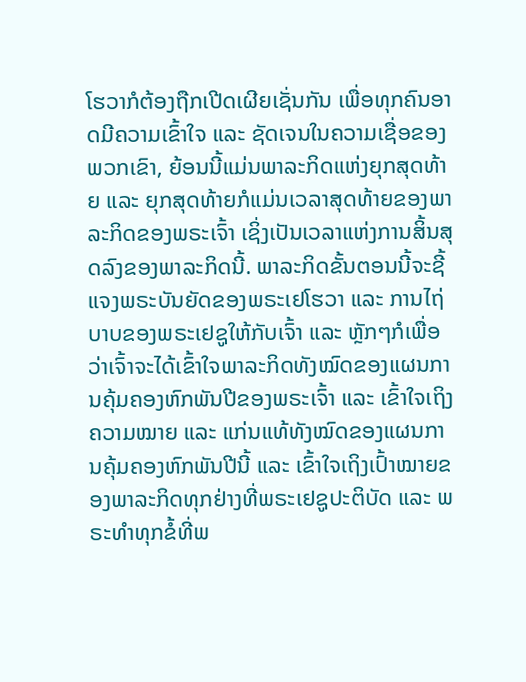ໂຮວາກໍຕ້ອງຖືກເປີດເຜີຍເຊັ່ນກັນ ເພື່ອທຸກຄົນອາດມີຄວາມເຂົ້າໃຈ ແລະ ຊັດເຈນໃນຄວາມເຊື່ອຂອງພວກເຂົາ, ຍ້ອນນີ້ແມ່ນພາລະກິດແຫ່ງຍຸກສຸດທ້າຍ ແລະ ຍຸກສຸດທ້າຍກໍແມ່ນເວລາສຸດທ້າຍຂອງພາລະກິດຂອງພຣະເຈົ້າ ເຊິ່ງເປັນເວລາແຫ່ງການສິ້ນສຸດລົງຂອງພາລະກິດນີ້. ພາລະກິດຂັ້ນຕອນນີ້ຈະຊີ້ແຈງພຣະບັນຍັດຂອງພຣະເຢໂຮວາ ແລະ ການໄຖ່ບາບຂອງພຣະເຢຊູໃຫ້ກັບເຈົ້າ ແລະ ຫຼັກໆກໍເພື່ອວ່າເຈົ້າຈະໄດ້ເຂົ້າໃຈພາລະກິດທັງໝົດຂອງແຜນການຄຸ້ມຄອງຫົກພັນປີຂອງພຣະເຈົ້າ ແລະ ເຂົ້າໃຈເຖິງຄວາມໝາຍ ແລະ ແກ່ນແທ້ທັງໝົດຂອງແຜນການຄຸ້ມຄອງຫົກພັນປີນີ້ ແລະ ເຂົ້າໃຈເຖິງເປົ້າໝາຍຂອງພາລະກິດທຸກຢ່າງທີ່ພຣະເຢຊູປະຕິບັດ ແລະ ພຣະທຳທຸກຂໍ້ທີ່ພ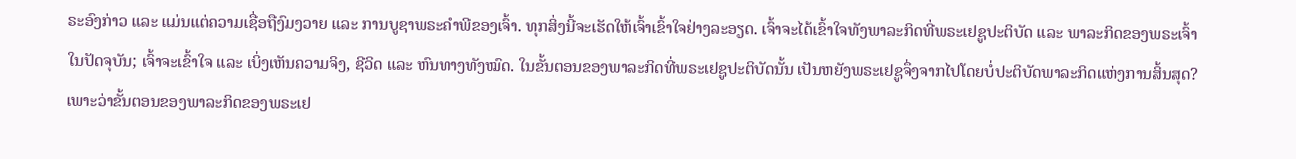ຣະອົງກ່າວ ແລະ ແມ່ນແຕ່ຄວາມເຊື່ອຖືງົມງວາຍ ແລະ ການບູຊາພຣະຄຳພີຂອງເຈົ້າ. ທຸກສິ່ງນີ້ຈະເຮັດໃຫ້ເຈົ້າເຂົ້າໃຈຢ່າງລະອຽດ. ເຈົ້າຈະໄດ້ເຂົ້າໃຈທັງພາລະກິດທີ່ພຣະເຢຊູປະຕິບັດ ແລະ ພາລະກິດຂອງພຣະເຈົ້າໃນປັດຈຸບັນ; ເຈົ້າຈະເຂົ້າໃຈ ແລະ ເບິ່ງເຫັນຄວາມຈິງ, ຊີວິດ ແລະ ຫົນທາງທັງໝົດ. ໃນຂັ້ນຕອນຂອງພາລະກິດທີ່ພຣະເຢຊູປະຕິບັດນັ້ນ ເປັນຫຍັງພຣະເຢຊູຈຶ່ງຈາກໄປໂດຍບໍ່ປະຕິບັດພາລະກິດແຫ່ງການສິ້ນສຸດ? ເພາະວ່າຂັ້ນຕອນຂອງພາລະກິດຂອງພຣະເຢ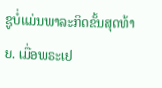ຊູບໍ່ແມ່ນພາລະກິດຂັ້ນສຸດທ້າຍ. ເມື່ອພຣະເຢ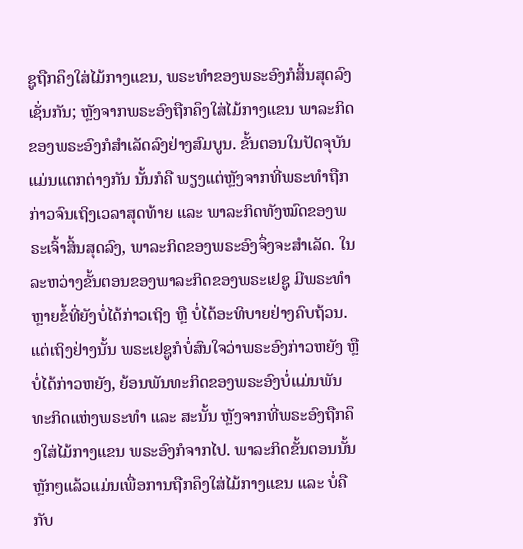ຊູຖືກຄຶງໃສ່ໄມ້ກາງແຂນ, ພຣະທຳຂອງພຣະອົງກໍສິ້ນສຸດລົງເຊັ່ນກັນ; ຫຼັງຈາກພຣະອົງຖືກຄຶງໃສ່ໄມ້ກາງແຂນ ພາລະກິດຂອງພຣະອົງກໍສຳເລັດລົງຢ່າງສົມບູນ. ຂັ້ນຕອນໃນປັດຈຸບັນແມ່ນແຕກຕ່າງກັນ ນັ້ນກໍຄື ພຽງແຕ່ຫຼັງຈາກທີ່ພຣະທຳຖືກກ່າວຈົນເຖິງເວລາສຸດທ້າຍ ແລະ ພາລະກິດທັງໝົດຂອງພຣະເຈົ້າສິ້ນສຸດລົງ, ພາລະກິດຂອງພຣະອົງຈຶ່ງຈະສຳເລັດ. ໃນລະຫວ່າງຂັ້ນຕອນຂອງພາລະກິດຂອງພຣະເຢຊູ ມີພຣະທຳຫຼາຍຂໍ້ທີ່ຍັງບໍ່ໄດ້ກ່າວເຖິງ ຫຼື ບໍ່ໄດ້ອະທິບາຍຢ່າງຄົບຖ້ວນ. ແຕ່ເຖິງຢ່າງນັ້ນ ພຣະເຢຊູກໍບໍ່ສົນໃຈວ່າພຣະອົງກ່າວຫຍັງ ຫຼື ບໍ່ໄດ້ກ່າວຫຍັງ, ຍ້ອນພັນທະກິດຂອງພຣະອົງບໍ່ແມ່ນພັນທະກິດແຫ່ງພຣະທຳ ແລະ ສະນັ້ນ ຫຼັງຈາກທີ່ພຣະອົງຖືກຄຶງໃສ່ໄມ້ກາງແຂນ ພຣະອົງກໍຈາກໄປ. ພາລະກິດຂັ້ນຕອນນັ້ນຫຼັກໆແລ້ວແມ່ນເພື່ອການຖືກຄຶງໃສ່ໄມ້ກາງແຂນ ແລະ ບໍ່ຄືກັບ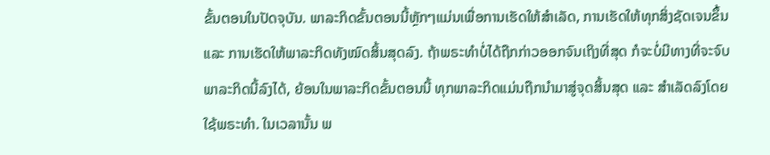ຂັ້ນຕອນໃນປັດຈຸບັນ. ພາລະກິດຂັ້ນຕອນນີ້ຫຼັກໆແມ່ນເພື່ອການເຮັດໃຫ້ສຳເລັດ, ການເຮັດໃຫ້ທຸກສິ່ງຊັດເຈນຂຶ້ນ ແລະ ການເຮັດໃຫ້ພາລະກິດທັງໝົດສິ້ນສຸດລົງ. ຖ້າພຣະທໍາບໍ່ໄດ້ຖືກກ່າວອອກຈົນເຖິງທີ່ສຸດ ກໍຈະບໍ່ມີທາງທີ່ຈະຈົບພາລະກິດນີ້ລົງໄດ້, ຍ້ອນໃນພາລະກິດຂັ້ນຕອນນີ້ ທຸກພາລະກິດແມ່ນຖືກນໍາມາສູ່ຈຸດສິ້ນສຸດ ແລະ ສຳເລັດລົງໂດຍໃຊ້ພຣະທຳ. ໃນເວລານັ້ນ ພ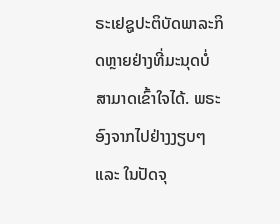ຣະເຢຊູປະຕິບັດພາລະກິດຫຼາຍຢ່າງທີ່ມະນຸດບໍ່ສາມາດເຂົ້າໃຈໄດ້. ພຣະອົງຈາກໄປຢ່າງງຽບໆ ແລະ ໃນປັດຈຸ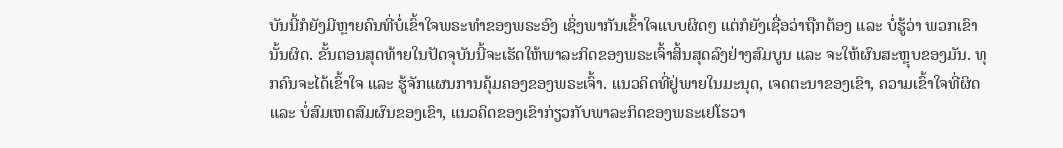ບັນນີ້ກໍຍັງມີຫຼາຍຄົນທີ່ບໍ່ເຂົ້າໃຈພຣະທຳຂອງພຣະອົງ ເຊິ່ງພາກັນເຂົ້າໃຈແບບຜິດໆ ແຕ່ກໍຍັງເຊື່ອວ່າຖືກຕ້ອງ ແລະ ບໍ່ຮູ້ວ່າ ພວກເຂົານັ້ນຜິດ. ຂັ້ນຕອນສຸດທ້າຍໃນປັດຈຸບັນນີ້ຈະເຮັດໃຫ້ພາລະກິດຂອງພຣະເຈົ້າສິ້ນສຸດລົງຢ່າງສົມບູນ ແລະ ຈະໃຫ້ຜົນສະຫຼຸບຂອງມັນ. ທຸກຄົນຈະໄດ້ເຂົ້າໃຈ ແລະ ຮູ້ຈັກແຜນການຄຸ້ມຄອງຂອງພຣະເຈົ້າ. ແນວຄິດທີ່ຢູ່ພາຍໃນມະນຸດ, ເຈດຕະນາຂອງເຂົາ, ຄວາມເຂົ້າໃຈທີ່ຜິດ ແລະ ບໍ່ສົມເຫດສົມຜົນຂອງເຂົາ, ແນວຄິດຂອງເຂົາກ່ຽວກັບພາລະກິດຂອງພຣະເຢໂຮວາ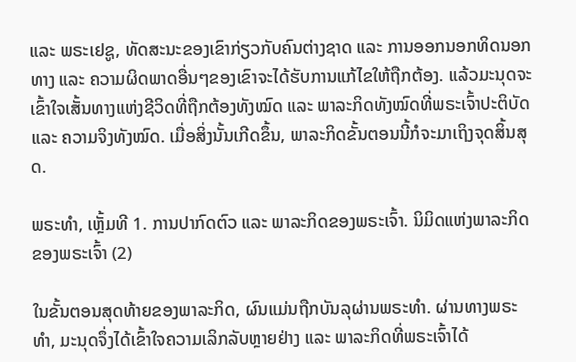ແລະ ພຣະເຢຊູ, ທັດສະນະຂອງເຂົາກ່ຽວກັບຄົນຕ່າງຊາດ ແລະ ການອອກນອກທິດນອກທາງ ແລະ ຄວາມຜິດພາດອື່ນໆຂອງເຂົາຈະໄດ້ຮັບການແກ້ໄຂໃຫ້ຖືກຕ້ອງ. ແລ້ວມະນຸດຈະເຂົ້າໃຈເສັ້ນທາງແຫ່ງຊີວິດທີ່ຖືກຕ້ອງທັງໝົດ ແລະ ພາລະກິດທັງໝົດທີ່ພຣະເຈົ້າປະຕິບັດ ແລະ ຄວາມຈິງທັງໝົດ. ເມື່ອສິ່ງນັ້ນເກີດຂຶ້ນ, ພາລະກິດຂັ້ນຕອນນີ້ກໍຈະມາເຖິງຈຸດສິ້ນສຸດ.

ພຣະທຳ, ເຫຼັ້ມທີ 1. ການປາກົດຕົວ ແລະ ພາລະກິດຂອງພຣະເຈົ້າ. ນິມິດແຫ່ງພາລະກິດຂອງພຣະເຈົ້າ (2)

ໃນຂັ້ນຕອນສຸດທ້າຍຂອງພາລະກິດ, ຜົນແມ່ນຖືກບັນລຸຜ່ານພຣະທຳ. ຜ່ານທາງພຣະທຳ, ມະນຸດຈຶ່ງໄດ້ເຂົ້າໃຈຄວາມເລິກລັບຫຼາຍຢ່າງ ແລະ ພາລະກິດທີ່ພຣະເຈົ້າໄດ້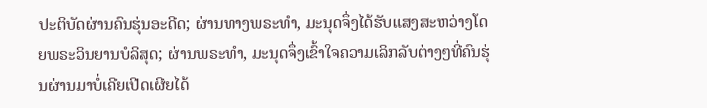ປະຕິບັດຜ່ານຄົນຮຸ່ນອະດີດ; ຜ່ານທາງພຣະທຳ, ມະນຸດຈຶ່ງໄດ້ຮັບແສງສະຫວ່າງໂດຍພຣະວິນຍານບໍລິສຸດ; ຜ່ານພຣະທຳ, ມະນຸດຈຶ່ງເຂົ້າໃຈຄວາມເລິກລັບຕ່າງໆທີ່ຄົນຮຸ່ນຜ່ານມາບໍ່ເຄີຍເປີດເຜີຍໄດ້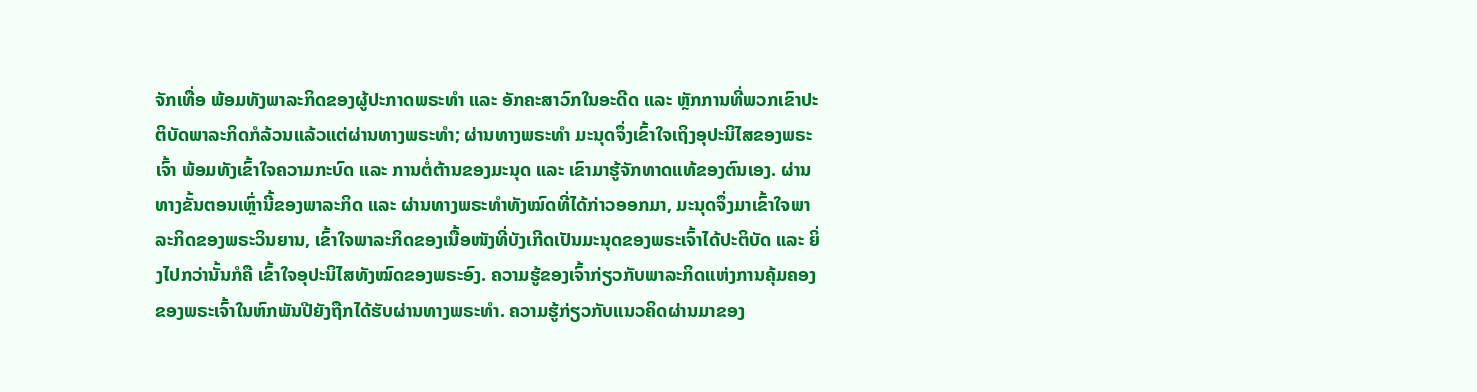ຈັກເທື່ອ ພ້ອມທັງພາລະກິດຂອງຜູ້ປະກາດພຣະທຳ ແລະ ອັກຄະສາວົກໃນອະດີດ ແລະ ຫຼັກການທີ່ພວກເຂົາປະຕິບັດພາລະກິດກໍລ້ວນແລ້ວແຕ່ຜ່ານທາງພຣະທໍາ; ຜ່ານທາງພຣະທຳ ມະນຸດຈຶ່ງເຂົ້າໃຈເຖິງອຸປະນິໄສຂອງພຣະເຈົ້າ ພ້ອມທັງເຂົ້າໃຈຄວາມກະບົດ ແລະ ການຕໍ່ຕ້ານຂອງມະນຸດ ແລະ ເຂົາມາຮູ້ຈັກທາດແທ້ຂອງຕົນເອງ. ຜ່ານທາງຂັ້ນຕອນເຫຼົ່ານີ້ຂອງພາລະກິດ ແລະ ຜ່ານທາງພຣະທຳທັງໝົດທີ່ໄດ້ກ່າວອອກມາ, ມະນຸດຈຶ່ງມາເຂົ້າໃຈພາລະກິດຂອງພຣະວິນຍານ, ເຂົ້າໃຈພາລະກິດຂອງເນື້ອໜັງທີ່ບັງເກີດເປັນມະນຸດຂອງພຣະເຈົ້າໄດ້ປະຕິບັດ ແລະ ຍິ່ງໄປກວ່ານັ້ນກໍຄື ເຂົ້າໃຈອຸປະນິໄສທັງໝົດຂອງພຣະອົງ. ຄວາມຮູ້ຂອງເຈົ້າກ່ຽວກັບພາລະກິດແຫ່ງການຄຸ້ມຄອງຂອງພຣະເຈົ້າໃນຫົກພັນປີຍັງຖືກໄດ້ຮັບຜ່ານທາງພຣະທຳ. ຄວາມຮູ້ກ່ຽວກັບແນວຄິດຜ່ານມາຂອງ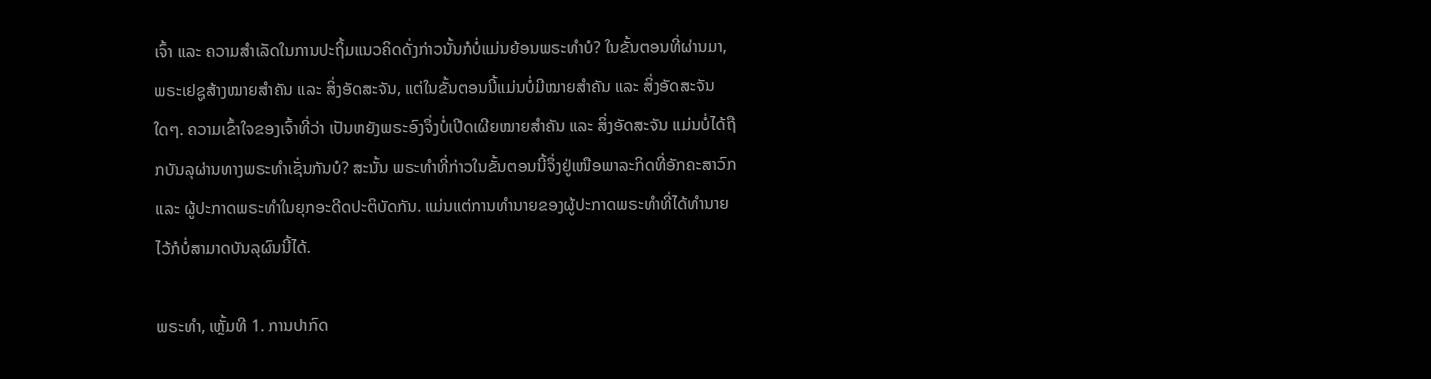ເຈົ້າ ແລະ ຄວາມສຳເລັດໃນການປະຖິ້ມແນວຄິດດັ່ງກ່າວນັ້ນກໍບໍ່ແມ່ນຍ້ອນພຣະທຳບໍ? ໃນຂັ້ນຕອນທີ່ຜ່ານມາ, ພຣະເຢຊູສ້າງໝາຍສຳຄັນ ແລະ ສິ່ງອັດສະຈັນ, ແຕ່ໃນຂັ້ນຕອນນີ້ແມ່ນບໍ່ມີໝາຍສຳຄັນ ແລະ ສິ່ງອັດສະຈັນໃດໆ. ຄວາມເຂົ້າໃຈຂອງເຈົ້າທີ່ວ່າ ເປັນຫຍັງພຣະອົງຈຶ່ງບໍ່ເປີດເຜີຍໝາຍສຳຄັນ ແລະ ສິ່ງອັດສະຈັນ ແມ່ນບໍ່ໄດ້ຖືກບັນລຸຜ່ານທາງພຣະທຳເຊັ່ນກັນບໍ? ສະນັ້ນ ພຣະທຳທີ່ກ່າວໃນຂັ້ນຕອນນີ້ຈຶ່ງຢູ່ເໜືອພາລະກິດທີ່ອັກຄະສາວົກ ແລະ ຜູ້ປະກາດພຣະທຳໃນຍຸກອະດີດປະຕິບັດກັນ. ແມ່ນແຕ່ການທຳນາຍຂອງຜູ້ປະກາດພຣະທຳທີ່ໄດ້ທໍານາຍໄວ້ກໍບໍ່ສາມາດບັນລຸຜົນນີ້ໄດ້.

ພຣະທຳ, ເຫຼັ້ມທີ 1. ການປາກົດ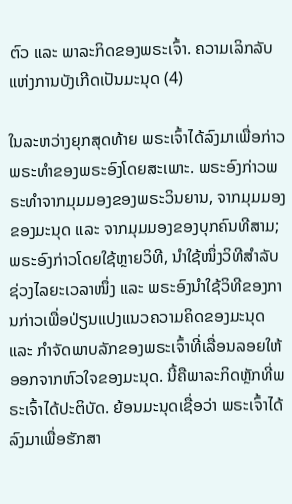ຕົວ ແລະ ພາລະກິດຂອງພຣະເຈົ້າ. ຄວາມເລິກລັບແຫ່ງການບັງເກີດເປັນມະນຸດ (4)

ໃນລະຫວ່າງຍຸກສຸດທ້າຍ ພຣະເຈົ້າໄດ້ລົງມາເພື່ອກ່າວພຣະທຳຂອງພຣະອົງໂດຍສະເພາະ. ພຣະອົງກ່າວພຣະທຳຈາກມຸມມອງຂອງພຣະວິນຍານ, ຈາກມຸມມອງຂອງມະນຸດ ແລະ ຈາກມຸມມອງຂອງບຸກຄົນທີສາມ; ພຣະອົງກ່າວໂດຍໃຊ້ຫຼາຍວິທີ, ນໍາໃຊ້ໜຶ່ງວິທີສຳລັບຊ່ວງໄລຍະເວລາໜຶ່ງ ແລະ ພຣະອົງນໍາໃຊ້ວິທີຂອງການກ່າວເພື່ອປ່ຽນແປງແນວຄວາມຄິດຂອງມະນຸດ ແລະ ກຳຈັດພາບລັກຂອງພຣະເຈົ້າທີ່ເລື່ອນລອຍໃຫ້ອອກຈາກຫົວໃຈຂອງມະນຸດ. ນີ້ຄືພາລະກິດຫຼັກທີ່ພຣະເຈົ້າໄດ້ປະຕິບັດ. ຍ້ອນມະນຸດເຊື່ອວ່າ ພຣະເຈົ້າໄດ້ລົງມາເພື່ອຮັກສາ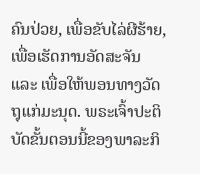ຄົນປ່ວຍ, ເພື່ອຂັບໄລ່ຜີຮ້າຍ, ເພື່ອເຮັດການອັດສະຈັນ ແລະ ເພື່ອໃຫ້ພອນທາງວັດຖຸແກ່ມະນຸດ. ພຣະເຈົ້າປະຕິບັດຂັ້ນຕອນນີ້ຂອງພາລະກິ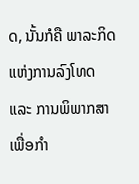ດ, ນັ້ນກໍຄື ພາລະກິດແຫ່ງການລົງໂທດ ແລະ ການພິພາກສາ ເພື່ອກຳ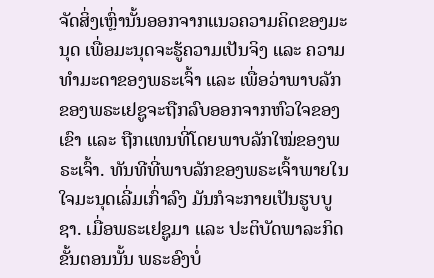ຈັດສິ່ງເຫຼົ່ານັ້ນອອກຈາກແນວຄວາມຄິດຂອງມະນຸດ ເພື່ອມະນຸດຈະຮູ້ຄວາມເປັນຈິງ ແລະ ຄວາມທໍາມະດາຂອງພຣະເຈົ້າ ແລະ ເພື່ອວ່າພາບລັກຂອງພຣະເຢຊູຈະຖືກລົບອອກຈາກຫົວໃຈຂອງເຂົາ ແລະ ຖືກແທນທີ່ໂດຍພາບລັກໃໝ່ຂອງພຣະເຈົ້າ. ທັນທີທີ່ພາບລັກຂອງພຣະເຈົ້າພາຍໃນໃຈມະນຸດເລີ່ມເກົ່າລົງ ມັນກໍຈະກາຍເປັນຮູບບູຊາ. ເມື່ອພຣະເຢຊູມາ ແລະ ປະຕິບັດພາລະກິດຂັ້ນຕອນນັ້ນ ພຣະອົງບໍ່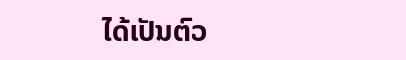ໄດ້ເປັນຕົວ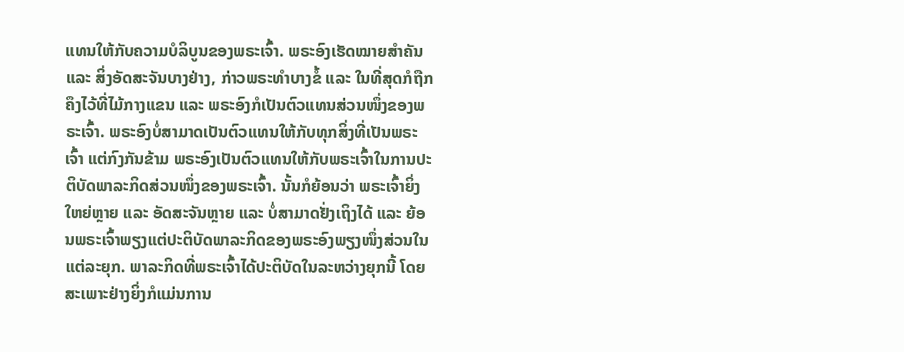ແທນໃຫ້ກັບຄວາມບໍລິບູນຂອງພຣະເຈົ້າ. ພຣະອົງເຮັດໝາຍສຳຄັນ ແລະ ສິ່ງອັດສະຈັນບາງຢ່າງ, ກ່າວພຣະທຳບາງຂໍ້ ແລະ ໃນທີ່ສຸດກໍຖືກຄຶງໄວ້ທີ່ໄມ້ກາງແຂນ ແລະ ພຣະອົງກໍເປັນຕົວແທນສ່ວນໜຶ່ງຂອງພຣະເຈົ້າ. ພຣະອົງບໍ່ສາມາດເປັນຕົວແທນໃຫ້ກັບທຸກສິ່ງທີ່ເປັນພຣະເຈົ້າ ແຕ່ກົງກັນຂ້າມ ພຣະອົງເປັນຕົວແທນໃຫ້ກັບພຣະເຈົ້າໃນການປະຕິບັດພາລະກິດສ່ວນໜຶ່ງຂອງພຣະເຈົ້າ. ນັ້ນກໍຍ້ອນວ່າ ພຣະເຈົ້າຍິ່ງໃຫຍ່ຫຼາຍ ແລະ ອັດສະຈັນຫຼາຍ ແລະ ບໍ່ສາມາດຢັ່ງເຖິງໄດ້ ແລະ ຍ້ອນພຣະເຈົ້າພຽງແຕ່ປະຕິບັດພາລະກິດຂອງພຣະອົງພຽງໜຶ່ງສ່ວນໃນແຕ່ລະຍຸກ. ພາລະກິດທີ່ພຣະເຈົ້າໄດ້ປະຕິບັດໃນລະຫວ່າງຍຸກນີ້ ໂດຍສະເພາະຢ່າງຍິ່ງກໍແມ່ນການ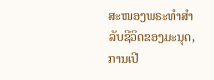ສະໜອງພຣະທຳສຳລັບຊີວິດຂອງມະນຸດ, ການເປີ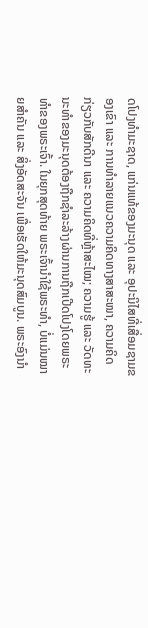ດໂປງທຳມະຊາດ, ແກ່ນແທ້ຂອງມະນຸດ ແລະ ອຸປະນິໄສທີ່ເສື່ອມຊາມຂອງເຂົາ ແລະ ການທຳລາຍແນວຄວາມຄິດທາງສາສະໜາ, ຄວາມຄິດກ່ຽວກັບສັກດີນາ ແລະ ຄວາມຄິດທີ່ຫຼ້າສະໄໝ; ຄວາມຮູ້ ແລະ ວັດທະນະທຳຂອງມະນຸດຕ້ອງຖືກຊໍາລະລ້າງຜ່ານການຖືກເປີດໂປງໂດຍພຣະທຳຂອງພຣະເຈົ້າ. ໃນຍຸກສຸດທ້າຍ ພຣະເຈົ້ານໍາໃຊ້ພຣະທຳ, ບໍ່ແມ່ນໝາຍສຳຄັນ ແລະ ສິ່ງອັດສະຈັນ ເພື່ອເຮັດໃຫ້ມະນຸດສົມບູນ. ພຣະອົງນໍາ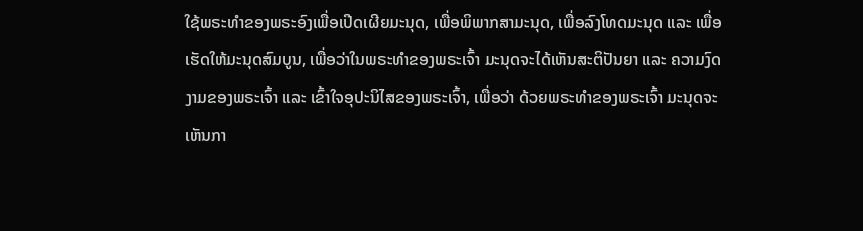ໃຊ້ພຣະທຳຂອງພຣະອົງເພື່ອເປີດເຜີຍມະນຸດ, ເພື່ອພິພາກສາມະນຸດ, ເພື່ອລົງໂທດມະນຸດ ແລະ ເພື່ອເຮັດໃຫ້ມະນຸດສົມບູນ, ເພື່ອວ່າໃນພຣະທຳຂອງພຣະເຈົ້າ ມະນຸດຈະໄດ້ເຫັນສະຕິປັນຍາ ແລະ ຄວາມງົດງາມຂອງພຣະເຈົ້າ ແລະ ເຂົ້າໃຈອຸປະນິໄສຂອງພຣະເຈົ້າ, ເພື່ອວ່າ ດ້ວຍພຣະທຳຂອງພຣະເຈົ້າ ມະນຸດຈະເຫັນກາ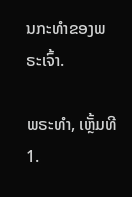ນກະທຳຂອງພຣະເຈົ້າ.

ພຣະທຳ, ເຫຼັ້ມທີ 1.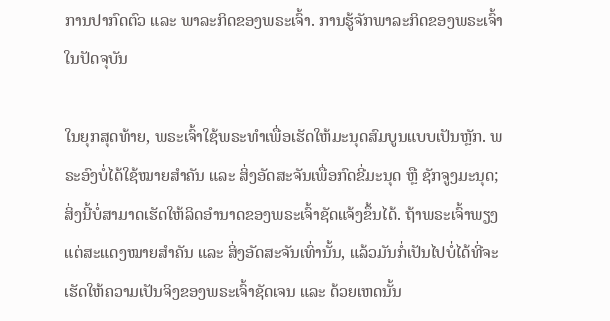ການປາກົດຕົວ ແລະ ພາລະກິດຂອງພຣະເຈົ້າ. ການຮູ້ຈັກພາລະກິດຂອງພຣະເຈົ້າໃນປັດຈຸບັນ

ໃນຍຸກສຸດທ້າຍ, ພຣະເຈົ້າໃຊ້ພຣະທໍາເພື່ອເຮັດໃຫ້ມະນຸດສົມບູນແບບເປັນຫຼັກ. ພຣະອົງບໍ່ໄດ້ໃຊ້ໝາຍສໍາຄັນ ແລະ ສິ່ງອັດສະຈັນເພື່ອກົດຂີ່ມະນຸດ ຫຼື ຊັກຈູງມະນຸດ; ສິ່ງນີ້ບໍ່ສາມາດເຮັດໃຫ້ລິດອຳນາດຂອງພຣະເຈົ້າຊັດແຈ້ງຂຶ້ນໄດ້. ຖ້າພຣະເຈົ້າພຽງແຕ່ສະແດງໝາຍສໍາຄັນ ແລະ ສິ່ງອັດສະຈັນເທົ່ານັ້ນ, ແລ້ວມັນກໍ່ເປັນໄປບໍ່ໄດ້ທີ່ຈະເຮັດໃຫ້ຄວາມເປັນຈິງຂອງພຣະເຈົ້າຊັດເຈນ ແລະ ດ້ວຍເຫດນັ້ນ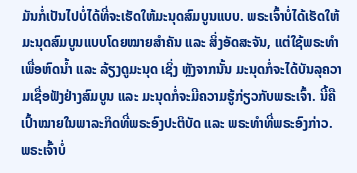ມັນກໍ່ເປັນໄປບໍ່ໄດ້ທີ່ຈະເຮັດໃຫ້ມະນຸດສົມບູນແບບ. ພຣະເຈົ້າບໍ່ໄດ້ເຮັດໃຫ້ມະນຸດສົມບູນແບບໂດຍໝາຍສໍາຄັນ ແລະ ສິ່ງອັດສະຈັນ, ແຕ່ໃຊ້ພຣະທໍາເພື່ອຫົດນໍ້າ ແລະ ລ້ຽງດູມະນຸດ ເຊິ່ງ ຫຼັງຈາກນັ້ນ ມະນຸດກໍ່ຈະໄດ້ບັນລຸຄວາມເຊື່ອຟັງຢ່າງສົມບູນ ແລະ ມະນຸດກໍ່ຈະມີຄວາມຮູ້ກ່ຽວກັບພຣະເຈົ້າ. ນີ້ຄືເປົ້າໝາຍໃນພາລະກິດທີ່ພຣະອົງປະຕິບັດ ແລະ ພຣະທໍາທີ່ພຣະອົງກ່າວ. ພຣະເຈົ້າບໍ່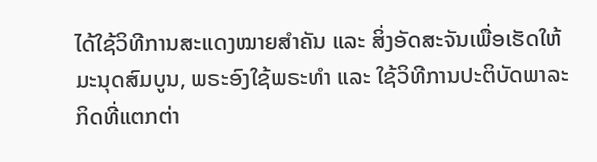ໄດ້ໃຊ້ວິທີການສະແດງໝາຍສໍາຄັນ ແລະ ສິ່ງອັດສະຈັນເພື່ອເຮັດໃຫ້ມະນຸດສົມບູນ, ພຣະອົງໃຊ້ພຣະທໍາ ແລະ ໃຊ້ວິທີການປະຕິບັດພາລະກິດທີ່ແຕກຕ່າ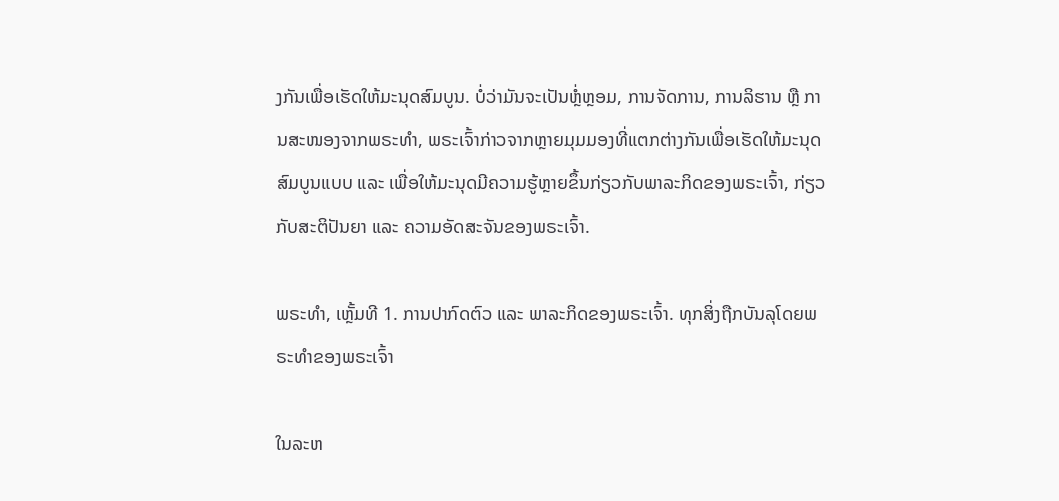ງກັນເພື່ອເຮັດໃຫ້ມະນຸດສົມບູນ. ບໍ່ວ່າມັນຈະເປັນຫຼໍ່ຫຼອມ, ການຈັດການ, ການລິຮານ ຫຼື ການສະໜອງຈາກພຣະທໍາ, ພຣະເຈົ້າກ່າວຈາກຫຼາຍມຸມມອງທີ່ແຕກຕ່າງກັນເພື່ອເຮັດໃຫ້ມະນຸດສົມບູນແບບ ແລະ ເພື່ອໃຫ້ມະນຸດມີຄວາມຮູ້ຫຼາຍຂຶ້ນກ່ຽວກັບພາລະກິດຂອງພຣະເຈົ້າ, ກ່ຽວກັບສະຕິປັນຍາ ແລະ ຄວາມອັດສະຈັນຂອງພຣະເຈົ້າ.

ພຣະທຳ, ເຫຼັ້ມທີ 1. ການປາກົດຕົວ ແລະ ພາລະກິດຂອງພຣະເຈົ້າ. ທຸກສິ່ງຖືກບັນລຸໂດຍພຣະທໍາຂອງພຣະເຈົ້າ

ໃນລະຫ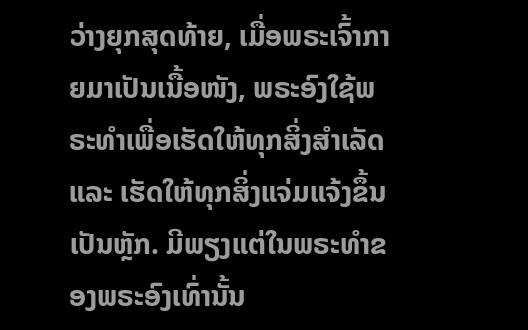ວ່າງຍຸກສຸດທ້າຍ, ເມື່ອພຣະເຈົ້າກາຍມາເປັນເນື້ອໜັງ, ພຣະອົງໃຊ້ພຣະທໍາເພື່ອເຮັດໃຫ້ທຸກສິ່ງສຳເລັດ ແລະ ເຮັດໃຫ້ທຸກສິ່ງແຈ່ມແຈ້ງຂຶ້ນເປັນຫຼັກ. ມີພຽງແຕ່ໃນພຣະທໍາຂອງພຣະອົງເທົ່ານັ້ນ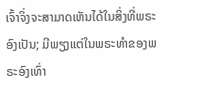ເຈົ້າຈິ່ງຈະສາມາດເຫັນໄດ້ໃນສິ່ງທີ່ພຣະອົງເປັນ; ມີພຽງແຕ່ໃນພຣະທໍາຂອງພຣະອົງເທົ່າ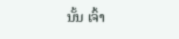ນັ້ນ ເຈົ້າ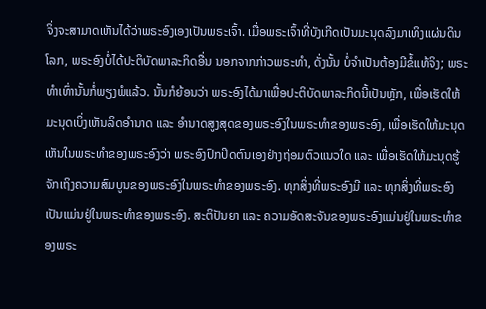ຈິ່ງຈະສາມາດເຫັນໄດ້ວ່າພຣະອົງເອງເປັນພຣະເຈົ້າ. ເມື່ອພຣະເຈົ້າທີ່ບັງເກີດເປັນມະນຸດລົງມາເທິງແຜ່ນດິນໂລກ, ພຣະອົງບໍ່ໄດ້ປະຕິບັດພາລະກິດອື່ນ ນອກຈາກກ່າວພຣະທໍາ, ດັ່ງນັ້ນ ບໍ່ຈຳເປັນຕ້ອງມີຂໍ້ແທ້ຈິງ; ພຣະທໍາເທົ່ານັ້ນກໍ່ພຽງພໍແລ້ວ. ນັ້ນກໍຍ້ອນວ່າ ພຣະອົງໄດ້ມາເພື່ອປະຕິບັດພາລະກິດນີ້ເປັນຫຼັກ, ເພື່ອເຮັດໃຫ້ມະນຸດເບິ່ງເຫັນລິດອຳນາດ ແລະ ອຳນາດສູງສຸດຂອງພຣະອົງໃນພຣະທຳຂອງພຣະອົງ, ເພື່ອເຮັດໃຫ້ມະນຸດເຫັນໃນພຣະທໍາຂອງພຣະອົງວ່າ ພຣະອົງປົກປິດຕົນເອງຢ່າງຖ່ອມຕົວແນວໃດ ແລະ ເພື່ອເຮັດໃຫ້ມະນຸດຮູ້ຈັກເຖິງຄວາມສົມບູນຂອງພຣະອົງໃນພຣະທຳຂອງພຣະອົງ. ທຸກສິ່ງທີ່ພຣະອົງມີ ແລະ ທຸກສິ່ງທີ່ພຣະອົງເປັນແມ່ນຢູ່ໃນພຣະທໍາຂອງພຣະອົງ. ສະຕິປັນຍາ ແລະ ຄວາມອັດສະຈັນຂອງພຣະອົງແມ່ນຢູ່ໃນພຣະທໍາຂອງພຣະ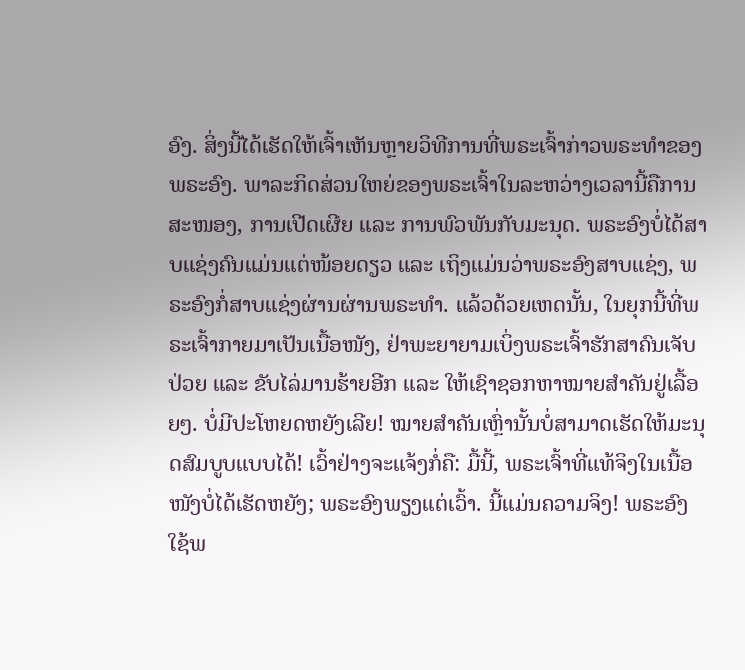ອົງ. ສິ່ງນີ້ໄດ້ເຮັດໃຫ້ເຈົ້າເຫັນຫຼາຍວິທີການທີ່ພຣະເຈົ້າກ່າວພຣະທໍາຂອງພຣະອົງ. ພາລະກິດສ່ວນໃຫຍ່ຂອງພຣະເຈົ້າໃນລະຫວ່າງເວລານີ້ຄືການສະໜອງ, ການເປີດເຜີຍ ແລະ ການພົວພັນກັບມະນຸດ. ພຣະອົງບໍ່ໄດ້ສາບແຊ່ງຄົນແມ່ນແຕ່ໜ້ອຍດຽວ ແລະ ເຖິງແມ່ນວ່າພຣະອົງສາບແຊ່ງ, ພຣະອົງກໍ່ສາບແຊ່ງຜ່ານຜ່ານພຣະທໍາ. ແລ້ວດ້ວຍເຫດນັ້ນ, ໃນຍຸກນີ້ທີ່ພຣະເຈົ້າກາຍມາເປັນເນື້ອໜັງ, ຢ່າພະຍາຍາມເບິ່ງພຣະເຈົ້າຮັກສາຄົນເຈັບປ່ວຍ ແລະ ຂັບໄລ່ມານຮ້າຍອີກ ແລະ ໃຫ້ເຊົາຊອກຫາໝາຍສໍາຄັນຢູ່ເລື້ອຍໆ. ບໍ່ມີປະໂຫຍດຫຍັງເລີຍ! ໝາຍສຳຄັນເຫຼົ່ານັ້ນບໍ່ສາມາດເຮັດໃຫ້ມະນຸດສົມບູບແບບໄດ້! ເວົ້າຢ່າງຈະແຈ້ງກໍ່ຄື: ມື້ນີ້, ພຣະເຈົ້າທີ່ແທ້ຈິງໃນເນື້ອໜັງບໍ່ໄດ້ເຮັດຫຍັງ; ພຣະອົງພຽງແຕ່ເວົ້າ. ນີ້ແມ່ນຄວາມຈິງ! ພຣະອົງໃຊ້ພ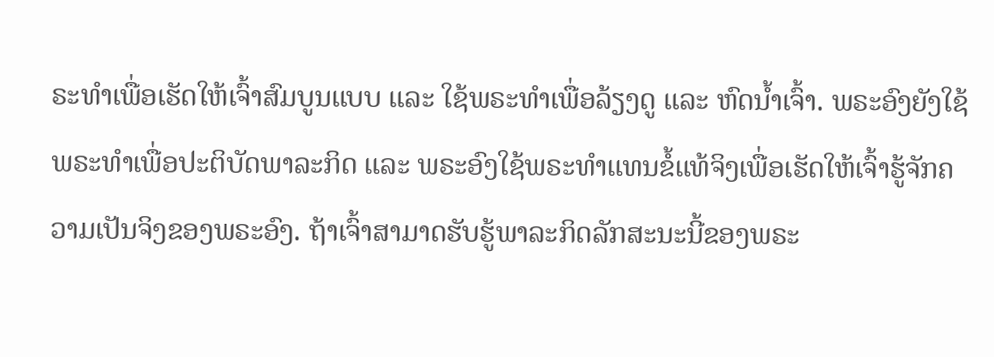ຣະທໍາເພື່ອເຮັດໃຫ້ເຈົ້າສົມບູນແບບ ແລະ ໃຊ້ພຣະທໍາເພື່ອລ້ຽງດູ ແລະ ຫົດນ້ຳເຈົ້າ. ພຣະອົງຍັງໃຊ້ພຣະທໍາເພື່ອປະຕິບັດພາລະກິດ ແລະ ພຣະອົງໃຊ້ພຣະທຳແທນຂໍ້ແທ້ຈິງເພື່ອເຮັດໃຫ້ເຈົ້າຮູ້ຈັກຄວາມເປັນຈິງຂອງພຣະອົງ. ຖ້າເຈົ້າສາມາດຮັບຮູ້ພາລະກິດລັກສະນະນີ້ຂອງພຣະ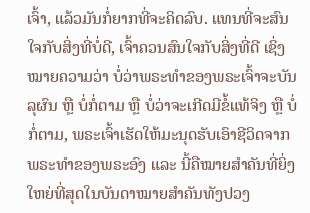ເຈົ້າ, ແລ້ວມັນກໍ່ຍາກທີ່ຈະຄິດລົບ. ແທນທີ່ຈະສົນໃຈກັບສິ່ງທີ່ບໍ່ດີ, ເຈົ້າຄວນສົນໃຈກັບສິ່ງທີ່ດີ ເຊິ່ງໝາຍຄວາມວ່າ ບໍ່ວ່າພຣະທໍາຂອງພຣະເຈົ້າຈະບັນລຸຜົນ ຫຼື ບໍ່ກໍ່ຕາມ ຫຼື ບໍ່ວ່າຈະເກີດມີຂໍ້ແທ້ຈິງ ຫຼື ບໍ່ກໍ່ຕາມ, ພຣະເຈົ້າເຮັດໃຫ້ມະນຸດຮັບເອົາຊີວິດຈາກພຣະທໍາຂອງພຣະອົງ ແລະ ນີ້ຄືໝາຍສຳຄັນທີ່ຍິ່ງໃຫຍ່ທີ່ສຸດໃນບັນດາໝາຍສຳຄັນທັງປວງ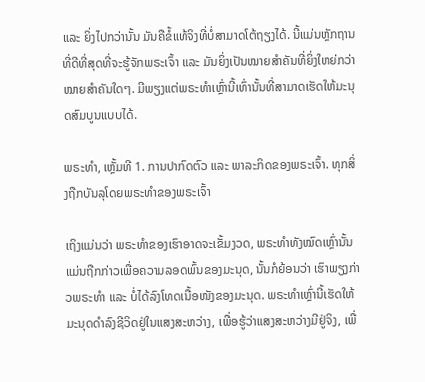ແລະ ຍິ່ງໄປກວ່ານັ້ນ ມັນຄືຂໍ້ແທ້ຈິງທີ່ບໍ່ສາມາດໂຕ້ຖຽງໄດ້. ນີ້ແມ່ນຫຼັກຖານທີ່ດີທີ່ສຸດທີ່ຈະຮູ້ຈັກພຣະເຈົ້າ ແລະ ມັນຍິ່ງເປັນໝາຍສໍາຄັນທີ່ຍິ່ງໃຫຍ່ກວ່າໝາຍສໍາຄັນໃດໆ. ມີພຽງແຕ່ພຣະທໍາເຫຼົ່ານີ້ເທົ່ານັ້ນທີ່ສາມາດເຮັດໃຫ້ມະນຸດສົມບູນແບບໄດ້.

ພຣະທຳ, ເຫຼັ້ມທີ 1. ການປາກົດຕົວ ແລະ ພາລະກິດຂອງພຣະເຈົ້າ. ທຸກສິ່ງຖືກບັນລຸໂດຍພຣະທໍາຂອງພຣະເຈົ້າ

ເຖິງແມ່ນວ່າ ພຣະທຳຂອງເຮົາອາດຈະເຂັ້ມງວດ, ພຣະທໍາທັງໝົດເຫຼົ່ານັ້ນແມ່ນຖືກກ່າວເພື່ອຄວາມລອດພົ້ນຂອງມະນຸດ, ນັ້ນກໍຍ້ອນວ່າ ເຮົາພຽງກ່າວພຣະທຳ ແລະ ບໍ່ໄດ້ລົງໂທດເນື້ອໜັງຂອງມະນຸດ. ພຣະທຳເຫຼົ່ານີ້ເຮັດໃຫ້ມະນຸດດຳລົງຊີວິດຢູ່ໃນແສງສະຫວ່າງ, ເພື່ອຮູ້ວ່າແສງສະຫວ່າງມີຢູ່ຈິງ, ເພື່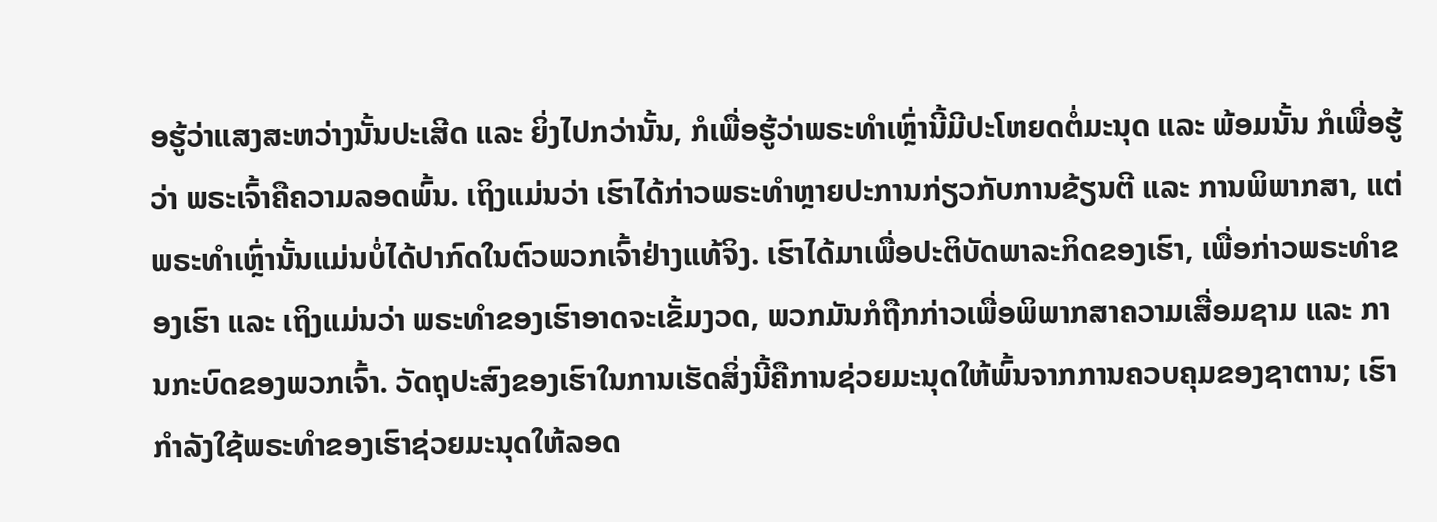ອຮູ້ວ່າແສງສະຫວ່າງນັ້ນປະເສີດ ແລະ ຍິ່ງໄປກວ່ານັ້ນ, ກໍເພື່ອຮູ້ວ່າພຣະທຳເຫຼົ່ານີ້ມີປະໂຫຍດຕໍ່ມະນຸດ ແລະ ພ້ອມນັ້ນ ກໍເພື່ອຮູ້ວ່າ ພຣະເຈົ້າຄືຄວາມລອດພົ້ນ. ເຖິງແມ່ນວ່າ ເຮົາໄດ້ກ່າວພຣະທຳຫຼາຍປະການກ່ຽວກັບການຂ້ຽນຕີ ແລະ ການພິພາກສາ, ແຕ່ພຣະທໍາເຫຼົ່ານັ້ນແມ່ນບໍ່ໄດ້ປາກົດໃນຕົວພວກເຈົ້າຢ່າງແທ້ຈິງ. ເຮົາໄດ້ມາເພື່ອປະຕິບັດພາລະກິດຂອງເຮົາ, ເພື່ອກ່າວພຣະທຳຂອງເຮົາ ແລະ ເຖິງແມ່ນວ່າ ພຣະທຳຂອງເຮົາອາດຈະເຂັ້ມງວດ, ພວກມັນກໍຖືກກ່າວເພື່ອພິພາກສາຄວາມເສື່ອມຊາມ ແລະ ການກະບົດຂອງພວກເຈົ້າ. ວັດຖຸປະສົງຂອງເຮົາໃນການເຮັດສິ່ງນີ້ຄືການຊ່ວຍມະນຸດໃຫ້ພົ້ນຈາກການຄວບຄຸມຂອງຊາຕານ; ເຮົາກໍາລັງໃຊ້ພຣະທຳຂອງເຮົາຊ່ວຍມະນຸດໃຫ້ລອດ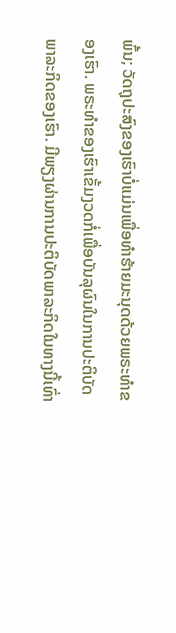ພົ້ນ; ວັດຖຸປະສົງຂອງເຮົາບໍ່ແມ່ນເພື່ອທຳຮ້າຍມະນຸດດ້ວຍພຣະທຳຂອງເຮົາ. ພຣະທຳຂອງເຮົາເຂັ້ມງວດກໍ່ເພື່ອບັນລຸຜົນໃນການປະຕິບັດພາລະກິດຂອງເຮົາ. ມີພຽງຜ່ານການປະຕິບັດພາລະກິດໃນທາງນີ້ເທົ່າ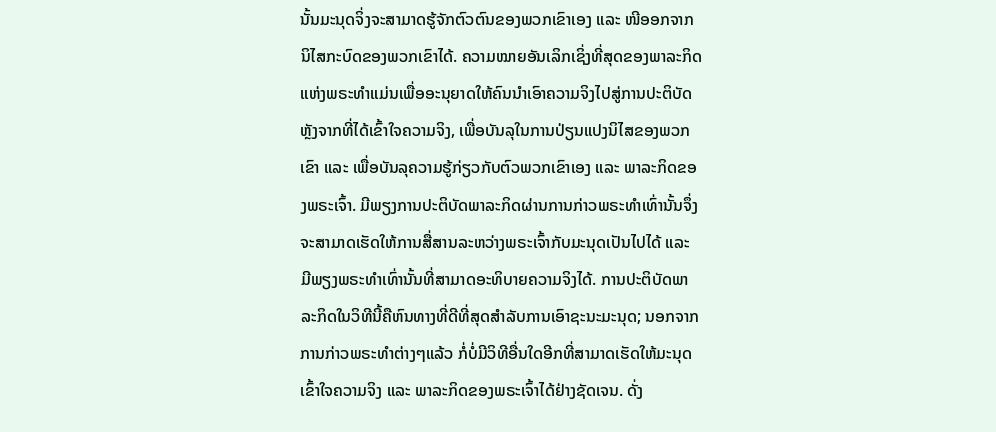ນັ້ນມະນຸດຈິ່ງຈະສາມາດຮູ້ຈັກຕົວຕົນຂອງພວກເຂົາເອງ ແລະ ໜີອອກຈາກນິໄສກະບົດຂອງພວກເຂົາໄດ້. ຄວາມໝາຍອັນເລິກເຊິ່ງທີ່ສຸດຂອງພາລະກິດແຫ່ງພຣະທຳແມ່ນເພື່ອອະນຸຍາດໃຫ້ຄົນນໍາເອົາຄວາມຈິງໄປສູ່ການປະຕິບັດຫຼັງຈາກທີ່ໄດ້ເຂົ້າໃຈຄວາມຈິງ, ເພື່ອບັນລຸໃນການປ່ຽນແປງນິໄສຂອງພວກເຂົາ ແລະ ເພື່ອບັນລຸຄວາມຮູ້ກ່ຽວກັບຕົວພວກເຂົາເອງ ແລະ ພາລະກິດຂອງພຣະເຈົ້າ. ມີພຽງການປະຕິບັດພາລະກິດຜ່ານການກ່າວພຣະທໍາເທົ່ານັ້ນຈຶ່ງຈະສາມາດເຮັດໃຫ້ການສື່ສານລະຫວ່າງພຣະເຈົ້າກັບມະນຸດເປັນໄປໄດ້ ແລະ ມີພຽງພຣະທຳເທົ່ານັ້ນທີ່ສາມາດອະທິບາຍຄວາມຈິງໄດ້. ການປະຕິບັດພາລະກິດໃນວິທີນີ້ຄືຫົນທາງທີ່ດີທີ່ສຸດສຳລັບການເອົາຊະນະມະນຸດ; ນອກຈາກການກ່າວພຣະທຳຕ່າງໆແລ້ວ ກໍ່ບໍ່ມີວິທີອື່ນໃດອີກທີ່ສາມາດເຮັດໃຫ້ມະນຸດເຂົ້າໃຈຄວາມຈິງ ແລະ ພາລະກິດຂອງພຣະເຈົ້າໄດ້ຢ່າງຊັດເຈນ. ດັ່ງ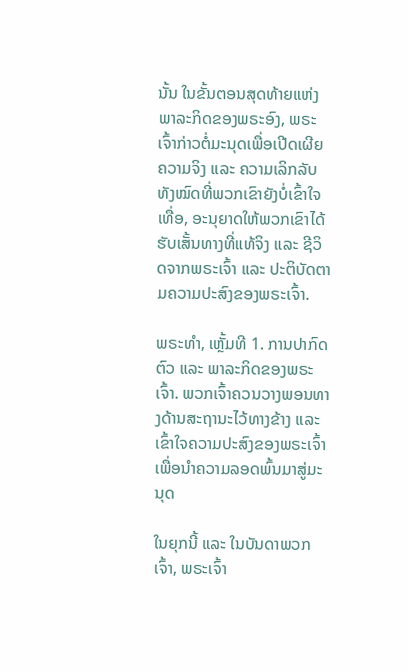ນັ້ນ ໃນຂັ້ນຕອນສຸດທ້າຍແຫ່ງພາລະກິດຂອງພຣະອົງ, ພຣະເຈົ້າກ່າວຕໍ່ມະນຸດເພື່ອເປີດເຜີຍຄວາມຈິງ ແລະ ຄວາມເລິກລັບທັງໝົດທີ່ພວກເຂົາຍັງບໍ່ເຂົ້າໃຈເທື່ອ, ອະນຸຍາດໃຫ້ພວກເຂົາໄດ້ຮັບເສັ້ນທາງທີ່ແທ້ຈິງ ແລະ ຊີວິດຈາກພຣະເຈົ້າ ແລະ ປະຕິບັດຕາມຄວາມປະສົງຂອງພຣະເຈົ້າ.

ພຣະທຳ, ເຫຼັ້ມທີ 1. ການປາກົດຕົວ ແລະ ພາລະກິດຂອງພຣະເຈົ້າ. ພວກເຈົ້າຄວນວາງພອນທາງດ້ານສະຖານະໄວ້ທາງຂ້າງ ແລະ ເຂົ້າໃຈຄວາມປະສົງຂອງພຣະເຈົ້າເພື່ອນໍາຄວາມລອດພົ້ນມາສູ່ມະນຸດ

ໃນຍຸກນີ້ ແລະ ໃນບັນດາພວກເຈົ້າ, ພຣະເຈົ້າ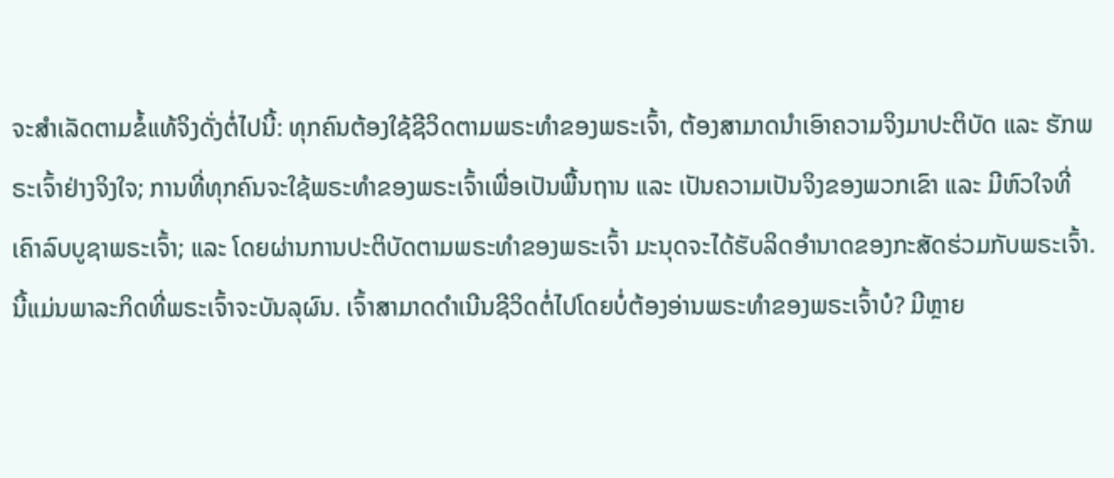ຈະສຳເລັດຕາມຂໍ້ແທ້ຈິງດັ່ງຕໍ່ໄປນີ້: ທຸກຄົນຕ້ອງໃຊ້ຊີວິດຕາມພຣະທໍາຂອງພຣະເຈົ້າ, ຕ້ອງສາມາດນໍາເອົາຄວາມຈິງມາປະຕິບັດ ແລະ ຮັກພຣະເຈົ້າຢ່າງຈິງໃຈ; ການທີ່ທຸກຄົນຈະໃຊ້ພຣະທໍາຂອງພຣະເຈົ້າເພື່ອເປັນພື້ນຖານ ແລະ ເປັນຄວາມເປັນຈິງຂອງພວກເຂົາ ແລະ ມີຫົວໃຈທີ່ເຄົາລົບບູຊາພຣະເຈົ້າ; ແລະ ໂດຍຜ່ານການປະຕິບັດຕາມພຣະທໍາຂອງພຣະເຈົ້າ ມະນຸດຈະໄດ້ຮັບລິດອໍານາດຂອງກະສັດຮ່ວມກັບພຣະເຈົ້າ. ນີ້ແມ່ນພາລະກິດທີ່ພຣະເຈົ້າຈະບັນລຸຜົນ. ເຈົ້າສາມາດດຳເນີນຊີວິດຕໍ່ໄປໂດຍບໍ່ຕ້ອງອ່ານພຣະທໍາຂອງພຣະເຈົ້າບໍ? ມີຫຼາຍ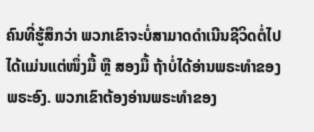ຄົນທີ່ຮູ້ສຶກວ່າ ພວກເຂົາຈະບໍ່ສາມາດດຳເນີນຊີວິດຕໍ່ໄປໄດ້ແມ່ນແຕ່ໜຶ່ງມື້ ຫຼື ສອງມື້ ຖ້າບໍ່ໄດ້ອ່ານພຣະທຳຂອງພຣະອົງ. ພວກເຂົາຕ້ອງອ່ານພຣະທໍາຂອງ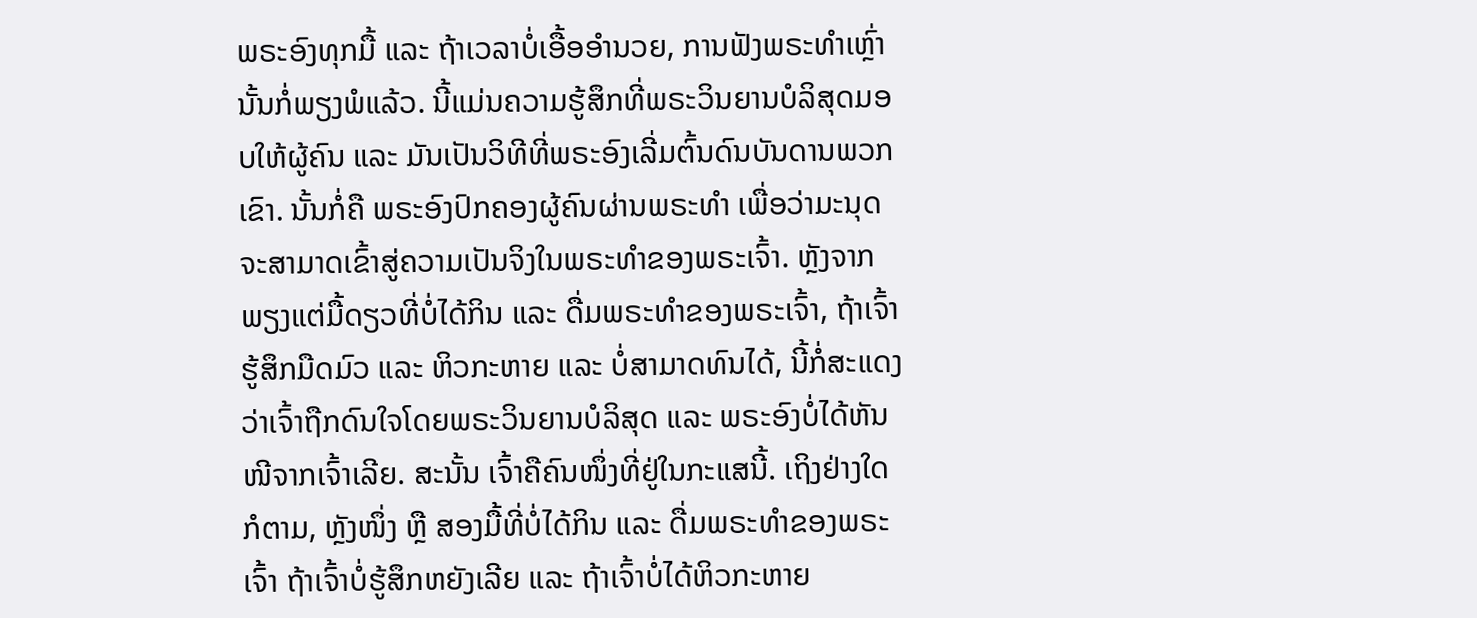ພຣະອົງທຸກມື້ ແລະ ຖ້າເວລາບໍ່ເອື້ອອຳນວຍ, ການຟັງພຣະທຳເຫຼົ່ານັ້ນກໍ່ພຽງພໍແລ້ວ. ນີ້ແມ່ນຄວາມຮູ້ສຶກທີ່ພຣະວິນຍານບໍລິສຸດມອບໃຫ້ຜູ້ຄົນ ແລະ ມັນເປັນວິທີທີ່ພຣະອົງເລີ່ມຕົ້ນດົນບັນດານພວກເຂົາ. ນັ້ນກໍ່ຄື ພຣະອົງປົກຄອງຜູ້ຄົນຜ່ານພຣະທໍາ ເພື່ອວ່າມະນຸດຈະສາມາດເຂົ້າສູ່ຄວາມເປັນຈິງໃນພຣະທໍາຂອງພຣະເຈົ້າ. ຫຼັງຈາກພຽງແຕ່ມື້ດຽວທີ່ບໍ່ໄດ້ກິນ ແລະ ດື່ມພຣະທໍາຂອງພຣະເຈົ້າ, ຖ້າເຈົ້າຮູ້ສຶກມືດມົວ ແລະ ຫິວກະຫາຍ ແລະ ບໍ່ສາມາດທົນໄດ້, ນີ້ກໍ່ສະແດງວ່າເຈົ້າຖືກດົນໃຈໂດຍພຣະວິນຍານບໍລິສຸດ ແລະ ພຣະອົງບໍ່ໄດ້ຫັນໜີຈາກເຈົ້າເລີຍ. ສະນັ້ນ ເຈົ້າຄືຄົນໜຶ່ງທີ່ຢູ່ໃນກະແສນີ້. ເຖິງຢ່າງໃດກໍຕາມ, ຫຼັງໜຶ່ງ ຫຼື ສອງມື້ທີ່ບໍ່ໄດ້ກິນ ແລະ ດື່ມພຣະທໍາຂອງພຣະເຈົ້າ ຖ້າເຈົ້າບໍ່ຮູ້ສຶກຫຍັງເລີຍ ແລະ ຖ້າເຈົ້າບໍ່ໄດ້ຫິວກະຫາຍ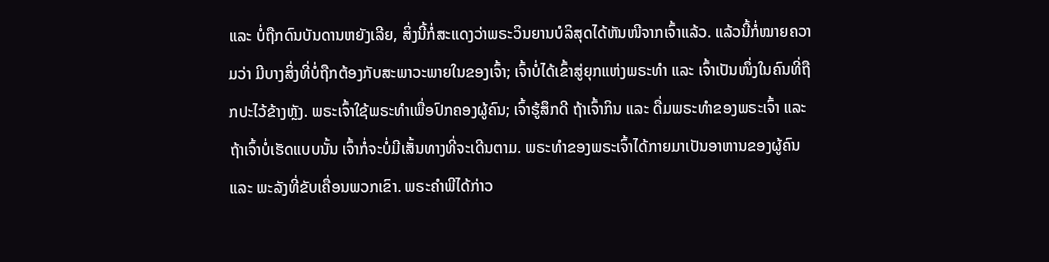ແລະ ບໍ່ຖືກດົນບັນດານຫຍັງເລີຍ, ສິ່ງນີ້ກໍ່ສະແດງວ່າພຣະວິນຍານບໍລິສຸດໄດ້ຫັນໜີຈາກເຈົ້າແລ້ວ. ແລ້ວນີ້ກໍ່ໝາຍຄວາມວ່າ ມີບາງສິ່ງທີ່ບໍ່ຖືກຕ້ອງກັບສະພາວະພາຍໃນຂອງເຈົ້າ; ເຈົ້າບໍ່ໄດ້ເຂົ້າສູ່ຍຸກແຫ່ງພຣະທໍາ ແລະ ເຈົ້າເປັນໜຶ່ງໃນຄົນທີ່ຖືກປະໄວ້ຂ້າງຫຼັງ. ພຣະເຈົ້າໃຊ້ພຣະທໍາເພື່ອປົກຄອງຜູ້ຄົນ; ເຈົ້າຮູ້ສຶກດີ ຖ້າເຈົ້າກິນ ແລະ ດື່ມພຣະທໍາຂອງພຣະເຈົ້າ ແລະ ຖ້າເຈົ້າບໍ່ເຮັດແບບນັ້ນ ເຈົ້າກໍ່ຈະບໍ່ມີເສັ້ນທາງທີ່ຈະເດີນຕາມ. ພຣະທໍາຂອງພຣະເຈົ້າໄດ້ກາຍມາເປັນອາຫານຂອງຜູ້ຄົນ ແລະ ພະລັງທີ່ຂັບເຄື່ອນພວກເຂົາ. ພຣະຄໍາພີໄດ້ກ່າວ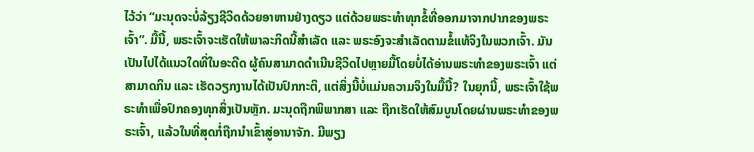ໄວ້ວ່າ “ມະນຸດຈະບໍ່ລ້ຽງຊີວິດດ້ວຍອາຫານຢ່າງດຽວ ແຕ່ດ້ວຍພຣະທຳທຸກຂໍ້ທີ່ອອກມາຈາກປາກຂອງພຣະເຈົ້າ”. ມື້ນີ້, ພຣະເຈົ້າຈະເຮັດໃຫ້ພາລະກິດນີ້ສໍາເລັດ ແລະ ພຣະອົງຈະສຳເລັດຕາມຂໍ້ແທ້ຈິງໃນພວກເຈົ້າ. ມັນເປັນໄປໄດ້ແນວໃດທີ່ໃນອະດີດ ຜູ້ຄົນສາມາດດໍາເນີນຊີວິດໄປຫຼາຍມື້ໂດຍບໍ່ໄດ້ອ່ານພຣະທຳຂອງພຣະເຈົ້າ ແຕ່ສາມາດກິນ ແລະ ເຮັດວຽກງານໄດ້ເປັນປົກກະຕິ, ແຕ່ສິ່ງນີ້ບໍ່ແມ່ນຄວາມຈິງໃນມື້ນີ້? ໃນຍຸກນີ້, ພຣະເຈົ້າໃຊ້ພຣະທໍາເພື່ອປົກຄອງທຸກສິ່ງເປັນຫຼັກ. ມະນຸດຖືກພິພາກສາ ແລະ ຖືກເຮັດໃຫ້ສົມບູນໂດຍຜ່ານພຣະທໍາຂອງພຣະເຈົ້າ, ແລ້ວໃນທີ່ສຸດກໍ່ຖືກນໍາເຂົ້າສູ່ອານາຈັກ. ມີພຽງ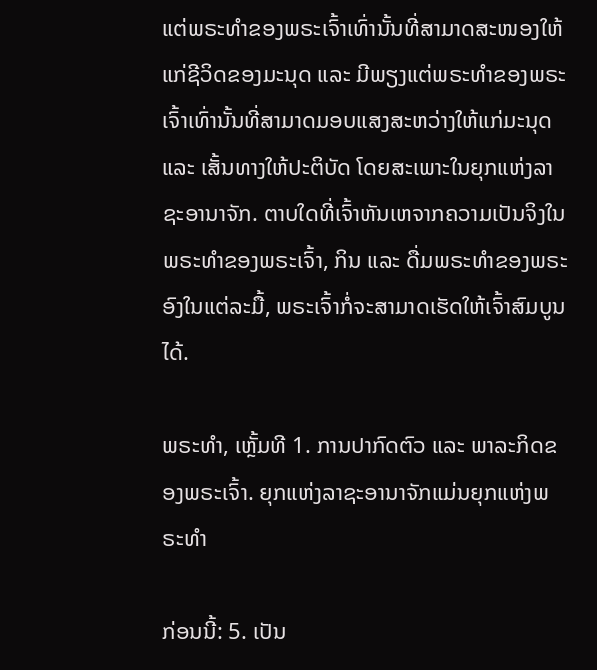ແຕ່ພຣະທໍາຂອງພຣະເຈົ້າເທົ່ານັ້ນທີ່ສາມາດສະໜອງໃຫ້ແກ່ຊີວິດຂອງມະນຸດ ແລະ ມີພຽງແຕ່ພຣະທໍາຂອງພຣະເຈົ້າເທົ່ານັ້ນທີ່ສາມາດມອບແສງສະຫວ່າງໃຫ້ແກ່ມະນຸດ ແລະ ເສັ້ນທາງໃຫ້ປະຕິບັດ ໂດຍສະເພາະໃນຍຸກແຫ່ງລາຊະອານາຈັກ. ຕາບໃດທີ່ເຈົ້າຫັນເຫຈາກຄວາມເປັນຈິງໃນພຣະທຳຂອງພຣະເຈົ້າ, ກິນ ແລະ ດື່ມພຣະທຳຂອງພຣະອົງໃນແຕ່ລະມື້, ພຣະເຈົ້າກໍ່ຈະສາມາດເຮັດໃຫ້ເຈົ້າສົມບູນໄດ້.

ພຣະທຳ, ເຫຼັ້ມທີ 1. ການປາກົດຕົວ ແລະ ພາລະກິດຂອງພຣະເຈົ້າ. ຍຸກແຫ່ງລາຊະອານາຈັກແມ່ນຍຸກແຫ່ງພຣະທໍາ

ກ່ອນນີ້: 5. ເປັນ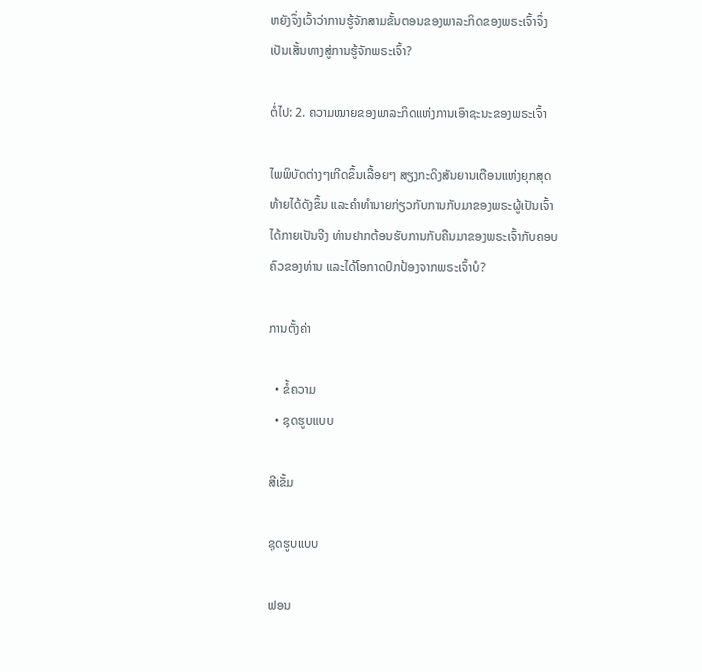ຫຍັງຈຶ່ງເວົ້າວ່າການຮູ້ຈັກສາມຂັ້ນຕອນຂອງພາລະກິດຂອງພຣະເຈົ້າຈຶ່ງເປັນເສັ້ນທາງສູ່ການຮູ້ຈັກພຣະເຈົ້າ?

ຕໍ່ໄປ: 2. ຄວາມໝາຍຂອງພາລະກິດແຫ່ງການເອົາຊະນະຂອງພຣະເຈົ້າ

ໄພພິບັດຕ່າງໆເກີດຂຶ້ນເລື້ອຍໆ ສຽງກະດິງສັນຍານເຕືອນແຫ່ງຍຸກສຸດທ້າຍໄດ້ດັງຂຶ້ນ ແລະຄໍາທໍານາຍກ່ຽວກັບການກັບມາຂອງພຣະຜູ້ເປັນເຈົ້າໄດ້ກາຍເປັນຈີງ ທ່ານຢາກຕ້ອນຮັບການກັບຄືນມາຂອງພຣະເຈົ້າກັບຄອບຄົວຂອງທ່ານ ແລະໄດ້ໂອກາດປົກປ້ອງຈາກພຣະເຈົ້າບໍ?

ການຕັ້ງຄ່າ

  • ຂໍ້ຄວາມ
  • ຊຸດຮູບແບບ

ສີເຂັ້ມ

ຊຸດຮູບແບບ

ຟອນ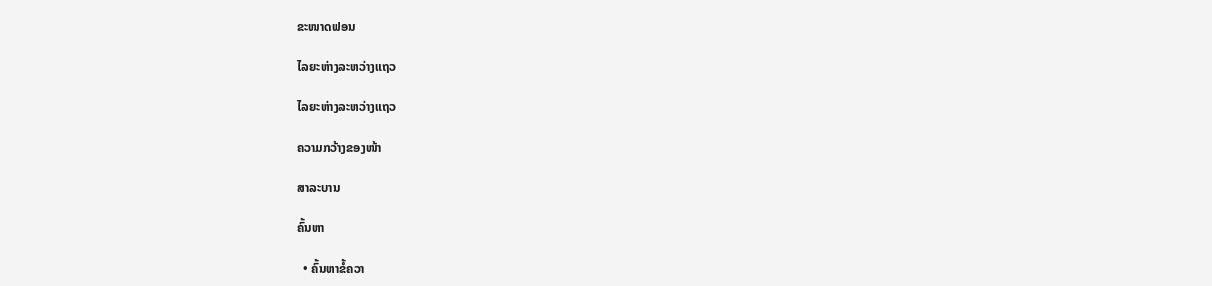ຂະໜາດຟອນ

ໄລຍະຫ່າງລະຫວ່າງແຖວ

ໄລຍະຫ່າງລະຫວ່າງແຖວ

ຄວາມກວ້າງຂອງໜ້າ

ສາລະບານ

ຄົ້ນຫາ

  • ຄົ້ນຫາຂໍ້ຄວາ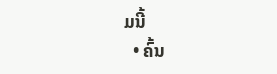ມນີ້
  • ຄົ້ນ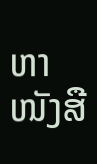ຫາໜັງສື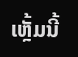ເຫຼັ້ມນີ້